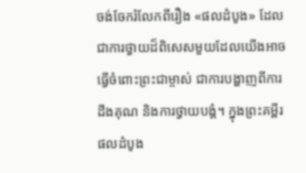ចង់ចែករំលែកពីរឿង «ផលដំបូង» ដែលជាការថ្វាយដ៏ពិសេសមួយដែលយើងអាចធ្វើចំពោះព្រះជាម្ចាស់ ជាការបង្ហាញពីការដឹងគុណ និងការថ្វាយបង្គំ។ ក្នុងព្រះគម្ពីរ ផលដំបូង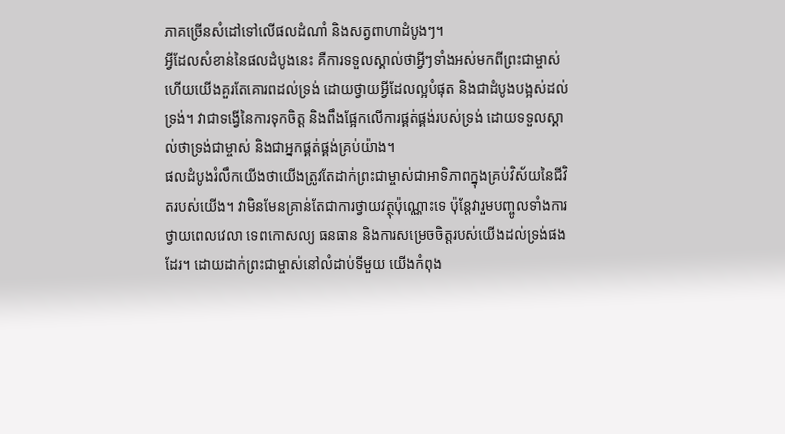ភាគច្រើនសំដៅទៅលើផលដំណាំ និងសត្វពាហាដំបូងៗ។
អ្វីដែលសំខាន់នៃផលដំបូងនេះ គឺការទទួលស្គាល់ថាអ្វីៗទាំងអស់មកពីព្រះជាម្ចាស់ ហើយយើងគួរតែគោរពដល់ទ្រង់ ដោយថ្វាយអ្វីដែលល្អបំផុត និងជាដំបូងបង្អស់ដល់ទ្រង់។ វាជាទង្វើនៃការទុកចិត្ត និងពឹងផ្អែកលើការផ្គត់ផ្គង់របស់ទ្រង់ ដោយទទួលស្គាល់ថាទ្រង់ជាម្ចាស់ និងជាអ្នកផ្គត់ផ្គង់គ្រប់យ៉ាង។
ផលដំបូងរំលឹកយើងថាយើងត្រូវតែដាក់ព្រះជាម្ចាស់ជាអាទិភាពក្នុងគ្រប់វិស័យនៃជីវិតរបស់យើង។ វាមិនមែនគ្រាន់តែជាការថ្វាយវត្ថុប៉ុណ្ណោះទេ ប៉ុន្តែវារួមបញ្ចូលទាំងការថ្វាយពេលវេលា ទេពកោសល្យ ធនធាន និងការសម្រេចចិត្តរបស់យើងដល់ទ្រង់ផងដែរ។ ដោយដាក់ព្រះជាម្ចាស់នៅលំដាប់ទីមួយ យើងកំពុង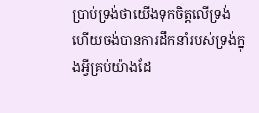ប្រាប់ទ្រង់ថាយើងទុកចិត្តលើទ្រង់ ហើយចង់បានការដឹកនាំរបស់ទ្រង់ក្នុងអ្វីគ្រប់យ៉ាងដែ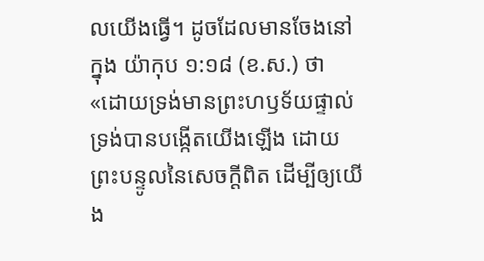លយើងធ្វើ។ ដូចដែលមានចែងនៅក្នុង យ៉ាកុប ១:១៨ (ខ.ស.) ថា «ដោយទ្រង់មានព្រះហឫទ័យផ្ទាល់ ទ្រង់បានបង្កើតយើងឡើង ដោយព្រះបន្ទូលនៃសេចក្ដីពិត ដើម្បីឲ្យយើង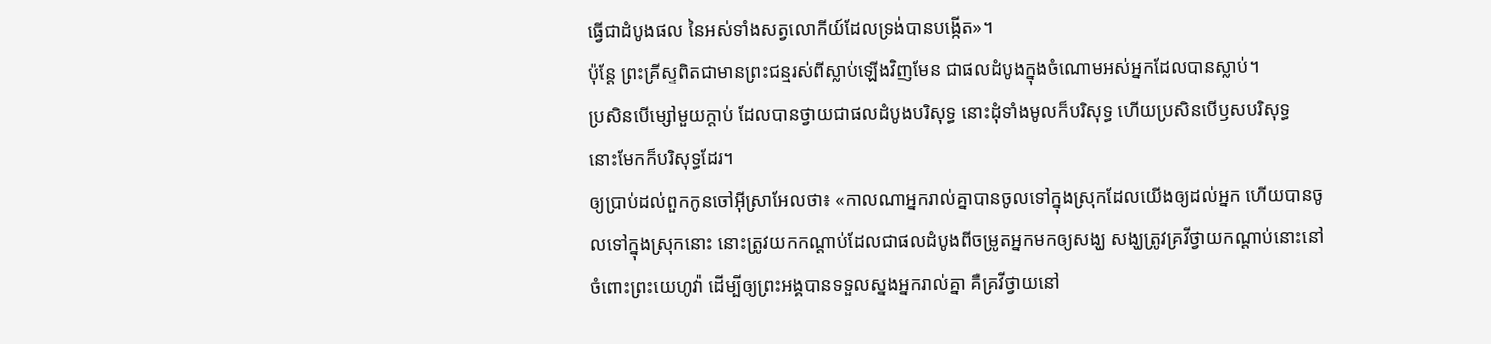ធ្វើជាដំបូងផល នៃអស់ទាំងសត្វលោកីយ៍ដែលទ្រង់បានបង្កើត»។
ប៉ុន្តែ ព្រះគ្រីស្ទពិតជាមានព្រះជន្មរស់ពីស្លាប់ឡើងវិញមែន ជាផលដំបូងក្នុងចំណោមអស់អ្នកដែលបានស្លាប់។
ប្រសិនបើម្សៅមួយក្តាប់ ដែលបានថ្វាយជាផលដំបូងបរិសុទ្ធ នោះដុំទាំងមូលក៏បរិសុទ្ធ ហើយប្រសិនបើឫសបរិសុទ្ធ នោះមែកក៏បរិសុទ្ធដែរ។
ឲ្យប្រាប់ដល់ពួកកូនចៅអ៊ីស្រាអែលថា៖ «កាលណាអ្នករាល់គ្នាបានចូលទៅក្នុងស្រុកដែលយើងឲ្យដល់អ្នក ហើយបានចូលទៅក្នុងស្រុកនោះ នោះត្រូវយកកណ្ដាប់ដែលជាផលដំបូងពីចម្រូតអ្នកមកឲ្យសង្ឃ សង្ឃត្រូវគ្រវីថ្វាយកណ្ដាប់នោះនៅចំពោះព្រះយេហូវ៉ា ដើម្បីឲ្យព្រះអង្គបានទទួលស្នងអ្នករាល់គ្នា គឺគ្រវីថ្វាយនៅ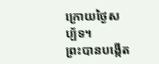ក្រោយថ្ងៃសប្ប័ទ។
ព្រះបានបង្កើត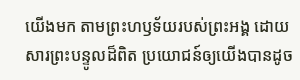យើងមក តាមព្រះហឫទ័យរបស់ព្រះអង្គ ដោយសារព្រះបន្ទូលដ៏ពិត ប្រយោជន៍ឲ្យយើងបានដូច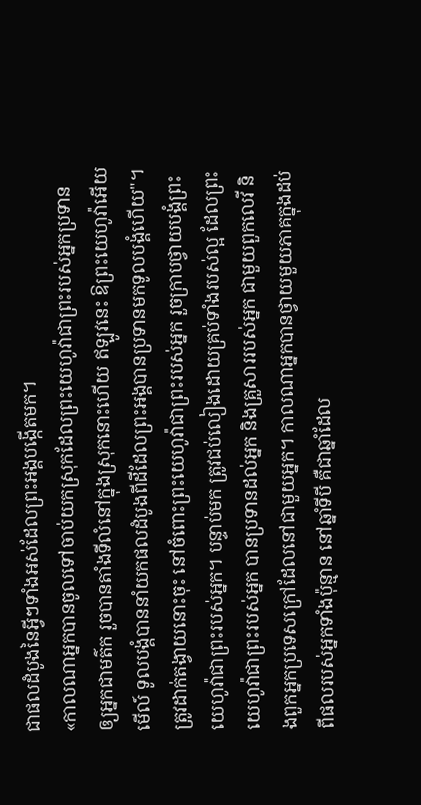ជាផលដំបូងនៃអ្វីៗទាំងអស់ដែលព្រះអង្គបង្កើតមក។
«កាលណាអ្នកបានចូលទៅចាប់យកស្រុកដែលព្រះយេហូវ៉ាជាព្រះរបស់អ្នកប្រទានឲ្យអ្នកជាមត៌ក រួចបានតាំងទីលំនៅក្នុងស្រុកនោះហើយ ឥឡូវនេះ ឱព្រះយេហូវ៉ាអើយ មើល៍ ទូលបង្គំបាននាំយកផលដំបូងពីដីដែលព្រះអង្គបានប្រទានមកទូលបង្គំហើយ"។ ត្រូវដាក់តង្វាយនោះចុះ នៅចំពោះព្រះយេហូវ៉ាជាព្រះរបស់អ្នក រួចក្រាបថ្វាយបង្គំព្រះយេហូវ៉ាជាព្រះរបស់អ្នក។ បន្ទាប់មក ត្រូវជប់លៀងដោយគ្រប់ទាំងរបស់ល្អ ដែលព្រះយេហូវ៉ាជាព្រះរបស់អ្នក បានប្រទានដល់អ្នក និងគ្រួសាររបស់អ្នក ជាមួយពួកលេវី និងពួកអ្នកប្រទេសក្រៅដែលនៅជាមួយអ្នក។ កាលណាអ្នកបានថ្វាយមួយភាគក្នុងដប់ ពីផលរបស់អ្នកទាំងប៉ុន្មាន នៅឆ្នាំទីបី គឺជាឆ្នាំដែល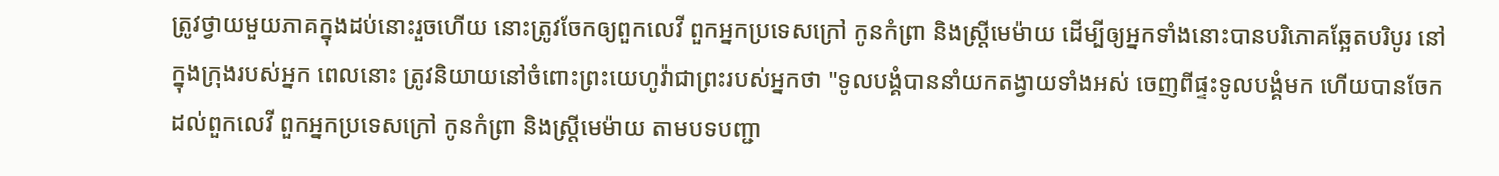ត្រូវថ្វាយមួយភាគក្នុងដប់នោះរួចហើយ នោះត្រូវចែកឲ្យពួកលេវី ពួកអ្នកប្រទេសក្រៅ កូនកំព្រា និងស្រ្ដីមេម៉ាយ ដើម្បីឲ្យអ្នកទាំងនោះបានបរិភោគឆ្អែតបរិបូរ នៅក្នុងក្រុងរបស់អ្នក ពេលនោះ ត្រូវនិយាយនៅចំពោះព្រះយេហូវ៉ាជាព្រះរបស់អ្នកថា "ទូលបង្គំបាននាំយកតង្វាយទាំងអស់ ចេញពីផ្ទះទូលបង្គំមក ហើយបានចែកដល់ពួកលេវី ពួកអ្នកប្រទេសក្រៅ កូនកំព្រា និងស្រ្ដីមេម៉ាយ តាមបទបញ្ជា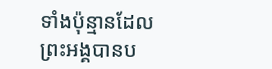ទាំងប៉ុន្មានដែលព្រះអង្គបានប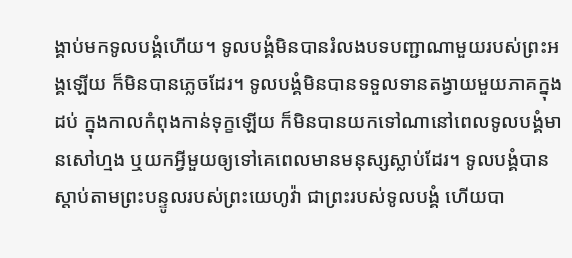ង្គាប់មកទូលបង្គំហើយ។ ទូលបង្គំមិនបានរំលងបទបញ្ជាណាមួយរបស់ព្រះអង្គឡើយ ក៏មិនបានភ្លេចដែរ។ ទូលបង្គំមិនបានទទួលទានតង្វាយមួយភាគក្នុងដប់ ក្នុងកាលកំពុងកាន់ទុក្ខឡើយ ក៏មិនបានយកទៅណានៅពេលទូលបង្គំមានសៅហ្មង ឬយកអ្វីមួយឲ្យទៅគេពេលមានមនុស្សស្លាប់ដែរ។ ទូលបង្គំបានស្តាប់តាមព្រះបន្ទូលរបស់ព្រះយេហូវ៉ា ជាព្រះរបស់ទូលបង្គំ ហើយបា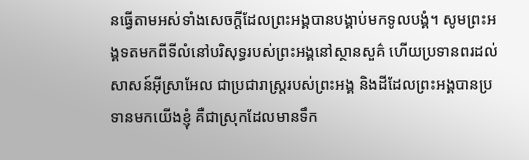នធ្វើតាមអស់ទាំងសេចក្ដីដែលព្រះអង្គបានបង្គាប់មកទូលបង្គំ។ សូមព្រះអង្គទតមកពីទីលំនៅបរិសុទ្ធរបស់ព្រះអង្គនៅស្ថានសួគ៌ ហើយប្រទានពរដល់សាសន៍អ៊ីស្រាអែល ជាប្រជារាស្ត្ររបស់ព្រះអង្គ និងដីដែលព្រះអង្គបានប្រទានមកយើងខ្ញុំ គឺជាស្រុកដែលមានទឹក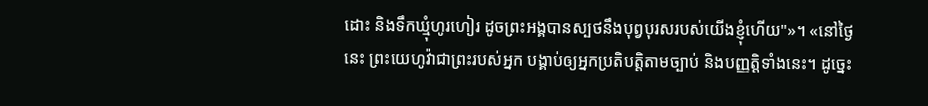ដោះ និងទឹកឃ្មុំហូរហៀរ ដូចព្រះអង្គបានស្បថនឹងបុព្វបុរសរបស់យើងខ្ញុំហើយ"»។ «នៅថ្ងៃនេះ ព្រះយេហូវ៉ាជាព្រះរបស់អ្នក បង្គាប់ឲ្យអ្នកប្រតិបត្តិតាមច្បាប់ និងបញ្ញត្តិទាំងនេះ។ ដូច្នេះ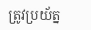ត្រូវប្រយ័ត្ន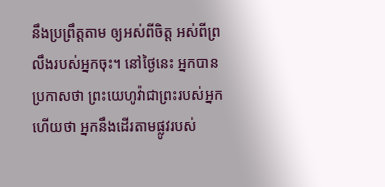នឹងប្រព្រឹត្តតាម ឲ្យអស់ពីចិត្ត អស់ពីព្រលឹងរបស់អ្នកចុះ។ នៅថ្ងៃនេះ អ្នកបានប្រកាសថា ព្រះយេហូវ៉ាជាព្រះរបស់អ្នក ហើយថា អ្នកនឹងដើរតាមផ្លូវរបស់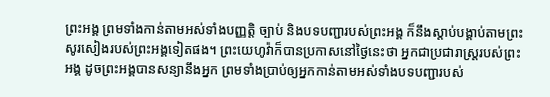ព្រះអង្គ ព្រមទាំងកាន់តាមអស់ទាំងបញ្ញត្តិ ច្បាប់ និងបទបញ្ជារបស់ព្រះអង្គ ក៏នឹងស្តាប់បង្គាប់តាមព្រះសូរសៀងរបស់ព្រះអង្គទៀតផង។ ព្រះយេហូវ៉ាក៏បានប្រកាសនៅថ្ងៃនេះថា អ្នកជាប្រជារាស្ត្ររបស់ព្រះអង្គ ដូចព្រះអង្គបានសន្យានឹងអ្នក ព្រមទាំងប្រាប់ឲ្យអ្នកកាន់តាមអស់ទាំងបទបញ្ជារបស់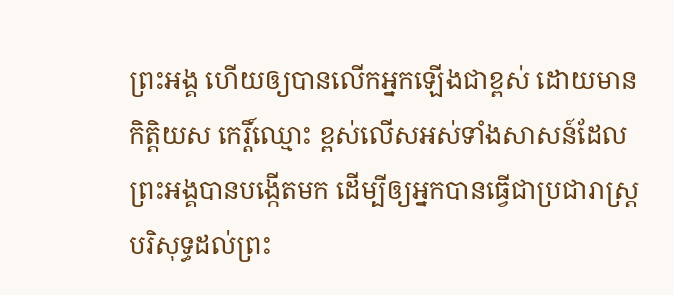ព្រះអង្គ ហើយឲ្យបានលើកអ្នកឡើងជាខ្ពស់ ដោយមានកិត្ដិយស កេរ្តិ៍ឈ្មោះ ខ្ពស់លើសអស់ទាំងសាសន៍ដែលព្រះអង្គបានបង្កើតមក ដើម្បីឲ្យអ្នកបានធ្វើជាប្រជារាស្ត្របរិសុទ្ធដល់ព្រះ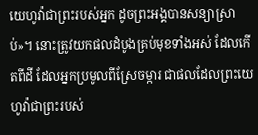យេហូវ៉ាជាព្រះរបស់អ្នក ដូចព្រះអង្គបានសន្យាស្រាប់»។ នោះត្រូវយកផលដំបូងគ្រប់មុខទាំងអស់ ដែលកើតពីដី ដែលអ្នកប្រមូលពីស្រែចម្ការ ជាផលដែលព្រះយេហូវ៉ាជាព្រះរបស់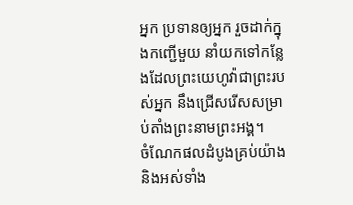អ្នក ប្រទានឲ្យអ្នក រួចដាក់ក្នុងកញ្ជើមួយ នាំយកទៅកន្លែងដែលព្រះយេហូវ៉ាជាព្រះរបស់អ្នក នឹងជ្រើសរើសសម្រាប់តាំងព្រះនាមព្រះអង្គ។
ចំណែកផលដំបូងគ្រប់យ៉ាង និងអស់ទាំង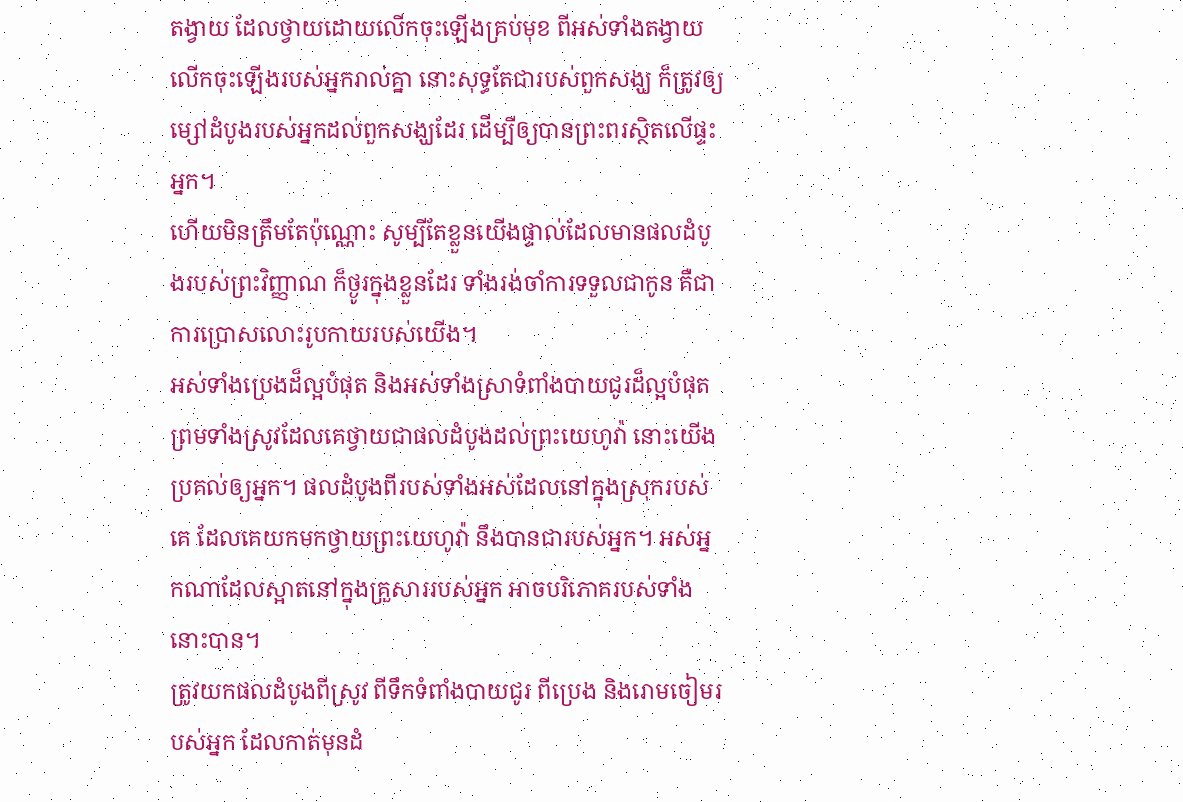តង្វាយ ដែលថ្វាយដោយលើកចុះឡើងគ្រប់មុខ ពីអស់ទាំងតង្វាយលើកចុះឡើងរបស់អ្នករាល់គ្នា នោះសុទ្ធតែជារបស់ពួកសង្ឃ ក៏ត្រូវឲ្យម្សៅដំបូងរបស់អ្នកដល់ពួកសង្ឃដែរ ដើម្បីឲ្យបានព្រះពរស្ថិតលើផ្ទះអ្នក។
ហើយមិនត្រឹមតែប៉ុណ្ណោះ សូម្បីតែខ្លួនយើងផ្ទាល់ដែលមានផលដំបូងរបស់ព្រះវិញ្ញាណ ក៏ថ្ងូរក្នុងខ្លួនដែរ ទាំងរង់ចាំការទទួលជាកូន គឺជាការប្រោសលោះរូបកាយរបស់យើង។
អស់ទាំងប្រេងដ៏ល្អបំផុត និងអស់ទាំងស្រាទំពាំងបាយជូរដ៏ល្អបំផុត ព្រមទាំងស្រូវដែលគេថ្វាយជាផលដំបូងដល់ព្រះយេហូវ៉ា នោះយើងប្រគល់ឲ្យអ្នក។ ផលដំបូងពីរបស់ទាំងអស់ដែលនៅក្នុងស្រុករបស់គេ ដែលគេយកមកថ្វាយព្រះយេហូវ៉ា នឹងបានជារបស់អ្នក។ អស់អ្នកណាដែលស្អាតនៅក្នុងគ្រួសាររបស់អ្នក អាចបរិភោគរបស់ទាំងនោះបាន។
ត្រូវយកផលដំបូងពីស្រូវ ពីទឹកទំពាំងបាយជូរ ពីប្រេង និងរោមចៀមរបស់អ្នក ដែលកាត់មុនដំ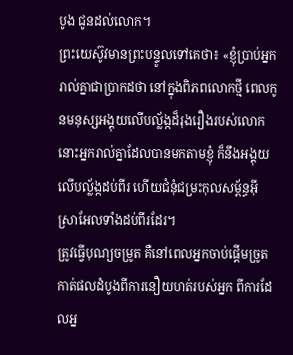បូង ជូនដល់លោក។
ព្រះយេស៊ូវមានព្រះបន្ទូលទៅគេថា៖ «ខ្ញុំប្រាប់អ្នករាល់គ្នាជាប្រាកដថា នៅក្នុងពិភពលោកថ្មី ពេលកូនមនុស្សអង្គុយលើបល្ល័ង្កដ៏រុងរឿងរបស់លោក នោះអ្នករាល់គ្នាដែលបានមកតាមខ្ញុំ ក៏នឹងអង្គុយលើបល្ល័ង្កដប់ពីរ ហើយជំនុំជម្រះកុលសម្ព័ន្ធអ៊ីស្រាអែលទាំងដប់ពីរដែរ។
ត្រូវធ្វើបុណ្យចម្រូត គឺនៅពេលអ្នកចាប់ផ្ដើមច្រូតកាត់ផលដំបូងពីការនឿយហត់របស់អ្នក ពីការដែលអ្ន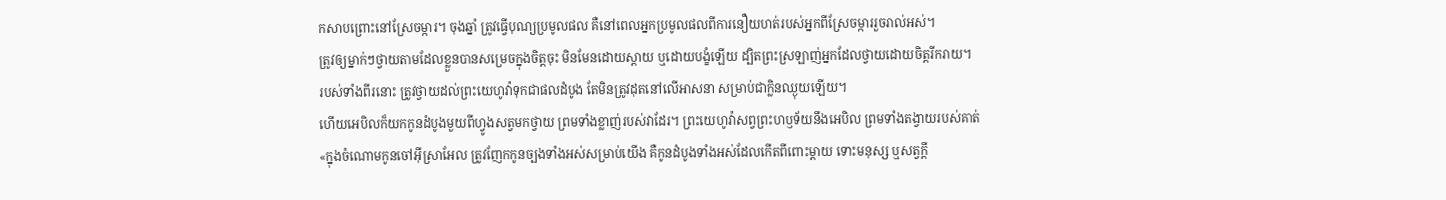កសាបព្រោះនៅស្រែចម្ការ។ ចុងឆ្នាំ ត្រូវធ្វើបុណ្យប្រមូលផល គឺនៅពេលអ្នកប្រមូលផលពីការនឿយហត់របស់អ្នកពីស្រែចម្ការរួចរាល់អស់។
ត្រូវឲ្យម្នាក់ៗថ្វាយតាមដែលខ្លួនបានសម្រេចក្នុងចិត្តចុះ មិនមែនដោយស្តាយ ឬដោយបង្ខំឡើយ ដ្បិតព្រះស្រឡាញ់អ្នកដែលថ្វាយដោយចិត្តរីករាយ។
របស់ទាំងពីរនោះ ត្រូវថ្វាយដល់ព្រះយេហូវ៉ាទុកជាផលដំបូង តែមិនត្រូវដុតនៅលើអាសនា សម្រាប់ជាក្លិនឈ្ងុយឡើយ។
ហើយអេបិលក៏យកកូនដំបូងមួយពីហ្វូងសត្វមកថ្វាយ ព្រមទាំងខ្លាញ់របស់វាដែរ។ ព្រះយេហូវ៉ាសព្វព្រះហឫទ័យនឹងអេបិល ព្រមទាំងតង្វាយរបស់គាត់
«ក្នុងចំណោមកូនចៅអ៊ីស្រាអែល ត្រូវញែកកូនច្បងទាំងអស់សម្រាប់យើង គឺកូនដំបូងទាំងអស់ដែលកើតពីពោះម្តាយ ទោះមនុស្ស ឬសត្វក្ដី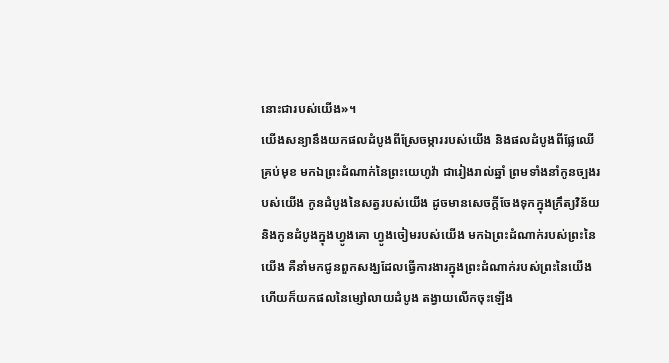នោះជារបស់យើង»។
យើងសន្យានឹងយកផលដំបូងពីស្រែចម្ការរបស់យើង និងផលដំបូងពីផ្លែឈើគ្រប់មុខ មកឯព្រះដំណាក់នៃព្រះយេហូវ៉ា ជារៀងរាល់ឆ្នាំ ព្រមទាំងនាំកូនច្បងរបស់យើង កូនដំបូងនៃសត្វរបស់យើង ដូចមានសេចក្ដីចែងទុកក្នុងក្រឹត្យវិន័យ និងកូនដំបូងក្នុងហ្វូងគោ ហ្វូងចៀមរបស់យើង មកឯព្រះដំណាក់របស់ព្រះនៃយើង គឺនាំមកជូនពួកសង្ឃដែលធ្វើការងារក្នុងព្រះដំណាក់របស់ព្រះនៃយើង ហើយក៏យកផលនៃម្សៅលាយដំបូង តង្វាយលើកចុះឡើង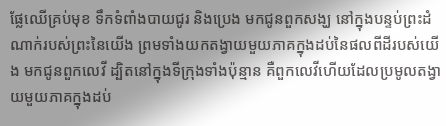ផ្លែឈើគ្រប់មុខ ទឹកទំពាំងបាយជូរ និងប្រេង មកជូនពួកសង្ឃ នៅក្នុងបន្ទប់ព្រះដំណាក់របស់ព្រះនៃយើង ព្រមទាំងយកតង្វាយមួយភាគក្នុងដប់នៃផលពីដីរបស់យើង មកជូនពួកលេវី ដ្បិតនៅក្នុងទីក្រុងទាំងប៉ុន្មាន គឺពួកលេវីហើយដែលប្រមូលតង្វាយមួយភាគក្នុងដប់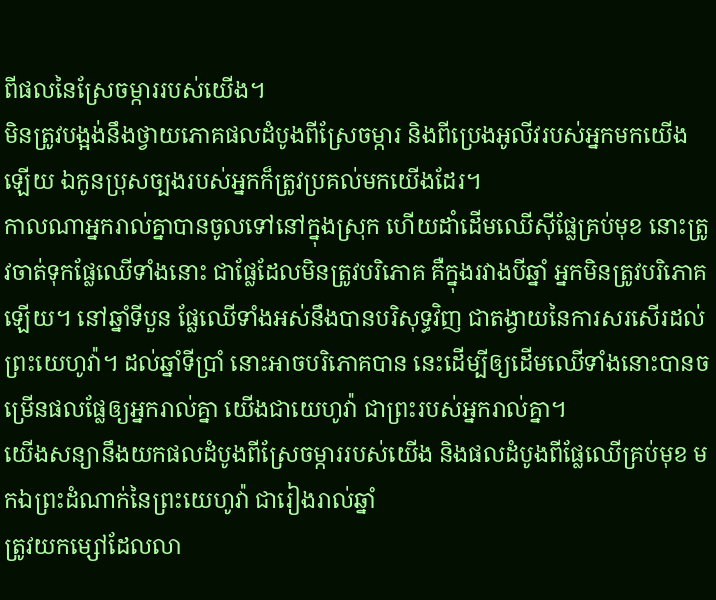ពីផលនៃស្រែចម្ការរបស់យើង។
មិនត្រូវបង្អង់នឹងថ្វាយភោគផលដំបូងពីស្រែចម្ការ និងពីប្រេងអូលីវរបស់អ្នកមកយើងឡើយ ឯកូនប្រុសច្បងរបស់អ្នកក៏ត្រូវប្រគល់មកយើងដែរ។
កាលណាអ្នករាល់គ្នាបានចូលទៅនៅក្នុងស្រុក ហើយដាំដើមឈើស៊ីផ្លែគ្រប់មុខ នោះត្រូវចាត់ទុកផ្លែឈើទាំងនោះ ជាផ្លែដែលមិនត្រូវបរិភោគ គឺក្នុងរវាងបីឆ្នាំ អ្នកមិនត្រូវបរិភោគឡើយ។ នៅឆ្នាំទីបួន ផ្លែឈើទាំងអស់នឹងបានបរិសុទ្ធវិញ ជាតង្វាយនៃការសរសើរដល់ព្រះយេហូវ៉ា។ ដល់ឆ្នាំទីប្រាំ នោះអាចបរិភោគបាន នេះដើម្បីឲ្យដើមឈើទាំងនោះបានចម្រើនផលផ្លែឲ្យអ្នករាល់គ្នា យើងជាយេហូវ៉ា ជាព្រះរបស់អ្នករាល់គ្នា។
យើងសន្យានឹងយកផលដំបូងពីស្រែចម្ការរបស់យើង និងផលដំបូងពីផ្លែឈើគ្រប់មុខ មកឯព្រះដំណាក់នៃព្រះយេហូវ៉ា ជារៀងរាល់ឆ្នាំ
ត្រូវយកម្សៅដែលលា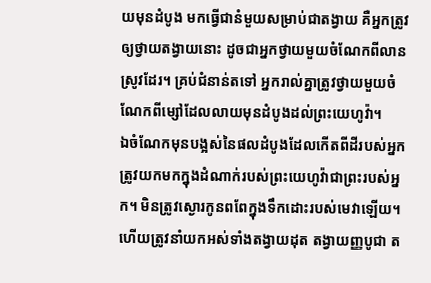យមុនដំបូង មកធ្វើជានំមួយសម្រាប់ជាតង្វាយ គឺអ្នកត្រូវឲ្យថ្វាយតង្វាយនោះ ដូចជាអ្នកថ្វាយមួយចំណែកពីលានស្រូវដែរ។ គ្រប់ជំនាន់តទៅ អ្នករាល់គ្នាត្រូវថ្វាយមួយចំណែកពីម្សៅដែលលាយមុនដំបូងដល់ព្រះយេហូវ៉ា។
ឯចំណែកមុនបង្អស់នៃផលដំបូងដែលកើតពីដីរបស់អ្នក ត្រូវយកមកក្នុងដំណាក់របស់ព្រះយេហូវ៉ាជាព្រះរបស់អ្នក។ មិនត្រូវស្ងោរកូនពពែក្នុងទឹកដោះរបស់មេវាឡើយ។
ហើយត្រូវនាំយកអស់ទាំងតង្វាយដុត តង្វាយញ្ញបូជា ត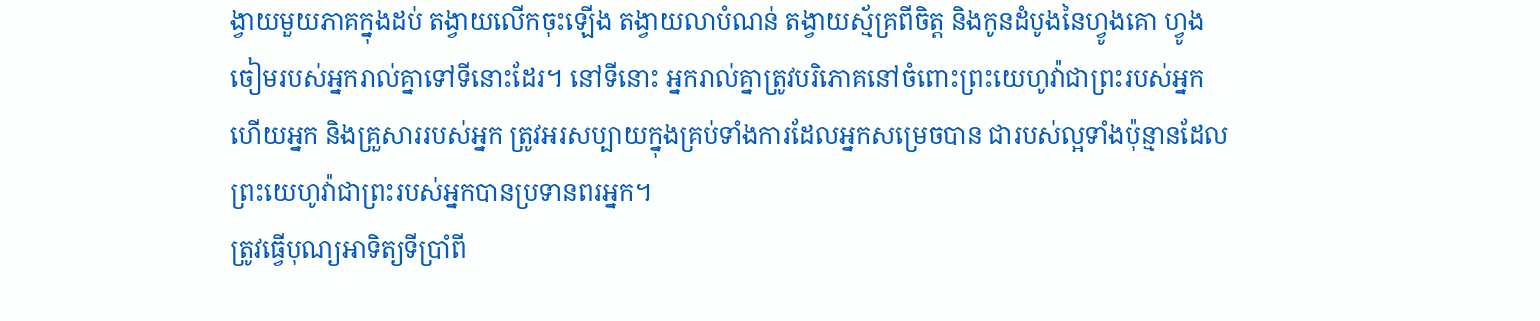ង្វាយមួយភាគក្នុងដប់ តង្វាយលើកចុះឡើង តង្វាយលាបំណន់ តង្វាយស្ម័គ្រពីចិត្ត និងកូនដំបូងនៃហ្វូងគោ ហ្វូងចៀមរបស់អ្នករាល់គ្នាទៅទីនោះដែរ។ នៅទីនោះ អ្នករាល់គ្នាត្រូវបរិភោគនៅចំពោះព្រះយេហូវ៉ាជាព្រះរបស់អ្នក ហើយអ្នក និងគ្រួសាររបស់អ្នក ត្រូវអរសប្បាយក្នុងគ្រប់ទាំងការដែលអ្នកសម្រេចបាន ជារបស់ល្អទាំងប៉ុន្មានដែលព្រះយេហូវ៉ាជាព្រះរបស់អ្នកបានប្រទានពរអ្នក។
ត្រូវធ្វើបុណ្យអាទិត្យទីប្រាំពី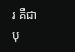រ គឺជាបុ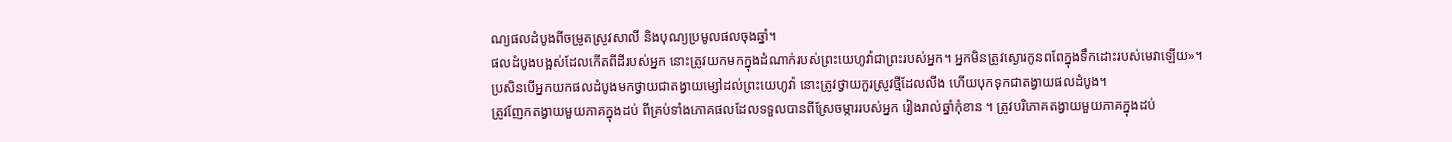ណ្យផលដំបូងពីចម្រូតស្រូវសាលី និងបុណ្យប្រមូលផលចុងឆ្នាំ។
ផលដំបូងបង្អស់ដែលកើតពីដីរបស់អ្នក នោះត្រូវយកមកក្នុងដំណាក់របស់ព្រះយេហូវ៉ាជាព្រះរបស់អ្នក។ អ្នកមិនត្រូវស្ងោរកូនពពែក្នុងទឹកដោះរបស់មេវាឡើយ»។
ប្រសិនបើអ្នកយកផលដំបូងមកថ្វាយជាតង្វាយម្សៅដល់ព្រះយេហូវ៉ា នោះត្រូវថ្វាយកួរស្រូវថ្មីដែលលីង ហើយបុកទុកជាតង្វាយផលដំបូង។
ត្រូវញែកតង្វាយមួយភាគក្នុងដប់ ពីគ្រប់ទាំងភោគផលដែលទទួលបានពីស្រែចម្ការរបស់អ្នក រៀងរាល់ឆ្នាំកុំខាន ។ ត្រូវបរិភោគតង្វាយមួយភាគក្នុងដប់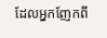ដែលអ្នកញែកពី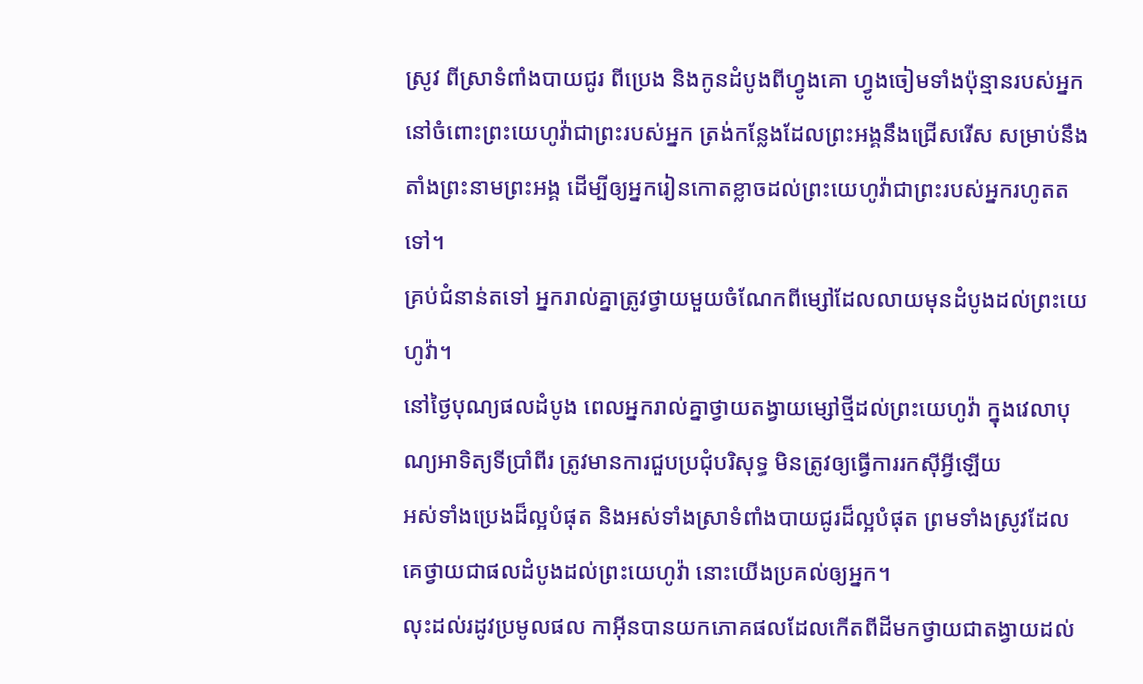ស្រូវ ពីស្រាទំពាំងបាយជូរ ពីប្រេង និងកូនដំបូងពីហ្វូងគោ ហ្វូងចៀមទាំងប៉ុន្មានរបស់អ្នក នៅចំពោះព្រះយេហូវ៉ាជាព្រះរបស់អ្នក ត្រង់កន្លែងដែលព្រះអង្គនឹងជ្រើសរើស សម្រាប់នឹងតាំងព្រះនាមព្រះអង្គ ដើម្បីឲ្យអ្នករៀនកោតខ្លាចដល់ព្រះយេហូវ៉ាជាព្រះរបស់អ្នករហូតតទៅ។
គ្រប់ជំនាន់តទៅ អ្នករាល់គ្នាត្រូវថ្វាយមួយចំណែកពីម្សៅដែលលាយមុនដំបូងដល់ព្រះយេហូវ៉ា។
នៅថ្ងៃបុណ្យផលដំបូង ពេលអ្នករាល់គ្នាថ្វាយតង្វាយម្សៅថ្មីដល់ព្រះយេហូវ៉ា ក្នុងវេលាបុណ្យអាទិត្យទីប្រាំពីរ ត្រូវមានការជួបប្រជុំបរិសុទ្ធ មិនត្រូវឲ្យធ្វើការរកស៊ីអ្វីឡើយ
អស់ទាំងប្រេងដ៏ល្អបំផុត និងអស់ទាំងស្រាទំពាំងបាយជូរដ៏ល្អបំផុត ព្រមទាំងស្រូវដែលគេថ្វាយជាផលដំបូងដល់ព្រះយេហូវ៉ា នោះយើងប្រគល់ឲ្យអ្នក។
លុះដល់រដូវប្រមូលផល កាអ៊ីនបានយកភោគផលដែលកើតពីដីមកថ្វាយជាតង្វាយដល់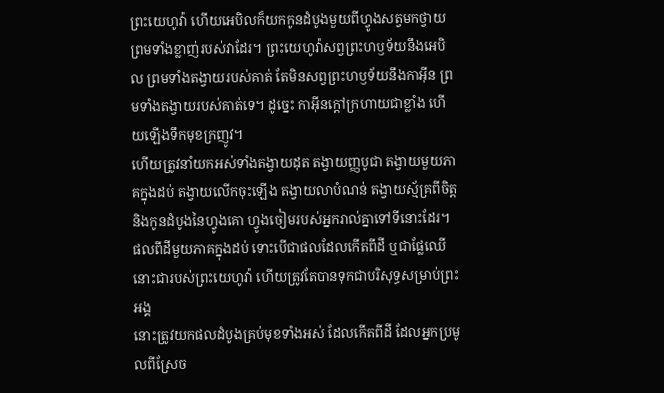ព្រះយេហូវ៉ា ហើយអេបិលក៏យកកូនដំបូងមួយពីហ្វូងសត្វមកថ្វាយ ព្រមទាំងខ្លាញ់របស់វាដែរ។ ព្រះយេហូវ៉ាសព្វព្រះហឫទ័យនឹងអេបិល ព្រមទាំងតង្វាយរបស់គាត់ តែមិនសព្វព្រះហឫទ័យនឹងកាអ៊ីន ព្រមទាំងតង្វាយរបស់គាត់ទេ។ ដូច្នេះ កាអ៊ីនក្តៅក្រហាយជាខ្លាំង ហើយឡើងទឹកមុខក្រញូវ។
ហើយត្រូវនាំយកអស់ទាំងតង្វាយដុត តង្វាយញ្ញបូជា តង្វាយមួយភាគក្នុងដប់ តង្វាយលើកចុះឡើង តង្វាយលាបំណន់ តង្វាយស្ម័គ្រពីចិត្ត និងកូនដំបូងនៃហ្វូងគោ ហ្វូងចៀមរបស់អ្នករាល់គ្នាទៅទីនោះដែរ។
ផលពីដីមួយភាគក្នុងដប់ ទោះបើជាផលដែលកើតពីដី ឬជាផ្លែឈើ នោះជារបស់ព្រះយេហូវ៉ា ហើយត្រូវតែបានទុកជាបរិសុទ្ធសម្រាប់ព្រះអង្គ
នោះត្រូវយកផលដំបូងគ្រប់មុខទាំងអស់ ដែលកើតពីដី ដែលអ្នកប្រមូលពីស្រែច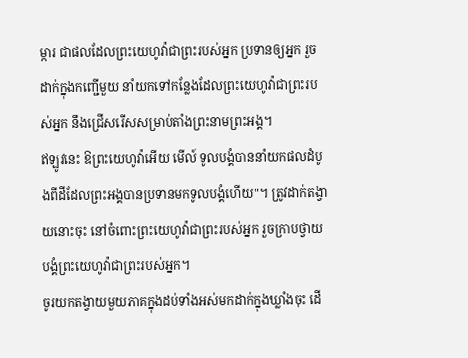ម្ការ ជាផលដែលព្រះយេហូវ៉ាជាព្រះរបស់អ្នក ប្រទានឲ្យអ្នក រួចដាក់ក្នុងកញ្ជើមួយ នាំយកទៅកន្លែងដែលព្រះយេហូវ៉ាជាព្រះរបស់អ្នក នឹងជ្រើសរើសសម្រាប់តាំងព្រះនាមព្រះអង្គ។
ឥឡូវនេះ ឱព្រះយេហូវ៉ាអើយ មើល៍ ទូលបង្គំបាននាំយកផលដំបូងពីដីដែលព្រះអង្គបានប្រទានមកទូលបង្គំហើយ"។ ត្រូវដាក់តង្វាយនោះចុះ នៅចំពោះព្រះយេហូវ៉ាជាព្រះរបស់អ្នក រួចក្រាបថ្វាយបង្គំព្រះយេហូវ៉ាជាព្រះរបស់អ្នក។
ចូរយកតង្វាយមួយភាគក្នុងដប់ទាំងអស់មកដាក់ក្នុងឃ្លាំងចុះ ដើ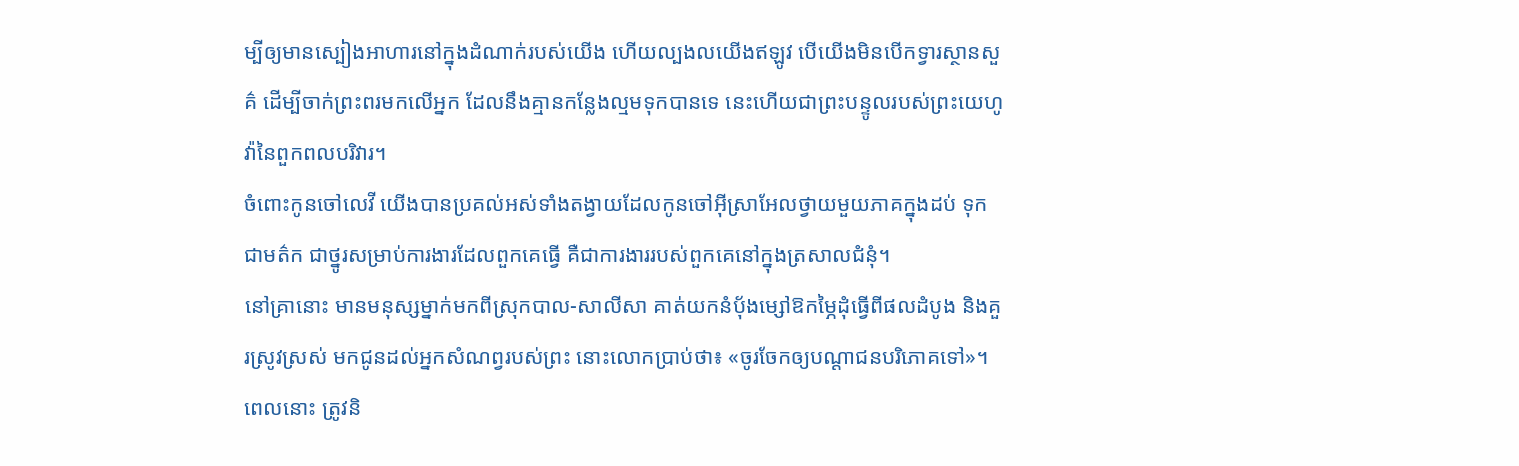ម្បីឲ្យមានស្បៀងអាហារនៅក្នុងដំណាក់របស់យើង ហើយល្បងលយើងឥឡូវ បើយើងមិនបើកទ្វារស្ថានសួគ៌ ដើម្បីចាក់ព្រះពរមកលើអ្នក ដែលនឹងគ្មានកន្លែងល្មមទុកបានទេ នេះហើយជាព្រះបន្ទូលរបស់ព្រះយេហូវ៉ានៃពួកពលបរិវារ។
ចំពោះកូនចៅលេវី យើងបានប្រគល់អស់ទាំងតង្វាយដែលកូនចៅអ៊ីស្រាអែលថ្វាយមួយភាគក្នុងដប់ ទុកជាមត៌ក ជាថ្នូរសម្រាប់ការងារដែលពួកគេធ្វើ គឺជាការងាររបស់ពួកគេនៅក្នុងត្រសាលជំនុំ។
នៅគ្រានោះ មានមនុស្សម្នាក់មកពីស្រុកបាល-សាលីសា គាត់យកនំបុ័ងម្សៅឱកម្ភៃដុំធ្វើពីផលដំបូង និងគួរស្រូវស្រស់ មកជូនដល់អ្នកសំណព្វរបស់ព្រះ នោះលោកប្រាប់ថា៖ «ចូរចែកឲ្យបណ្ដាជនបរិភោគទៅ»។
ពេលនោះ ត្រូវនិ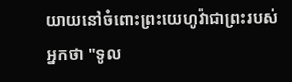យាយនៅចំពោះព្រះយេហូវ៉ាជាព្រះរបស់អ្នកថា "ទូល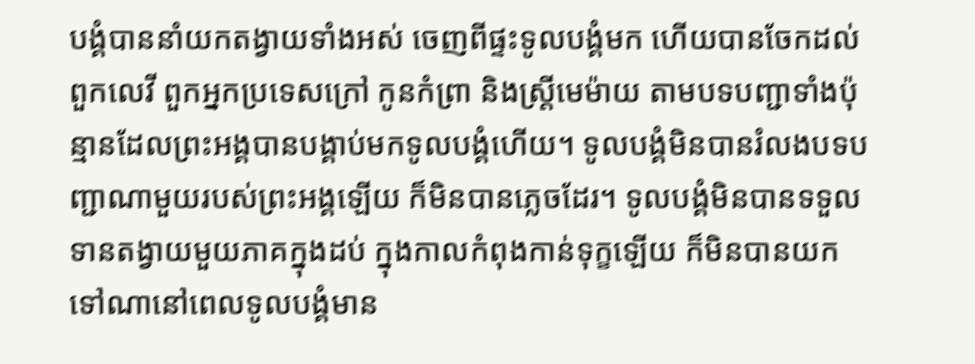បង្គំបាននាំយកតង្វាយទាំងអស់ ចេញពីផ្ទះទូលបង្គំមក ហើយបានចែកដល់ពួកលេវី ពួកអ្នកប្រទេសក្រៅ កូនកំព្រា និងស្រ្ដីមេម៉ាយ តាមបទបញ្ជាទាំងប៉ុន្មានដែលព្រះអង្គបានបង្គាប់មកទូលបង្គំហើយ។ ទូលបង្គំមិនបានរំលងបទបញ្ជាណាមួយរបស់ព្រះអង្គឡើយ ក៏មិនបានភ្លេចដែរ។ ទូលបង្គំមិនបានទទួលទានតង្វាយមួយភាគក្នុងដប់ ក្នុងកាលកំពុងកាន់ទុក្ខឡើយ ក៏មិនបានយកទៅណានៅពេលទូលបង្គំមាន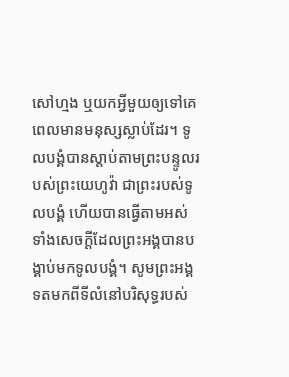សៅហ្មង ឬយកអ្វីមួយឲ្យទៅគេពេលមានមនុស្សស្លាប់ដែរ។ ទូលបង្គំបានស្តាប់តាមព្រះបន្ទូលរបស់ព្រះយេហូវ៉ា ជាព្រះរបស់ទូលបង្គំ ហើយបានធ្វើតាមអស់ទាំងសេចក្ដីដែលព្រះអង្គបានបង្គាប់មកទូលបង្គំ។ សូមព្រះអង្គទតមកពីទីលំនៅបរិសុទ្ធរបស់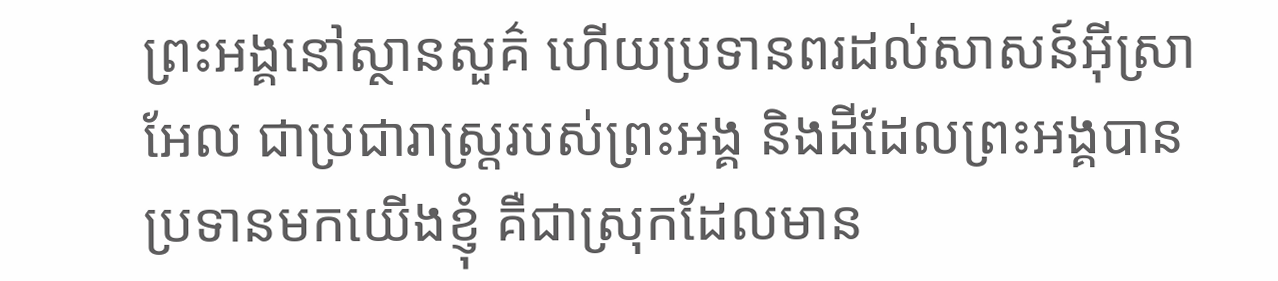ព្រះអង្គនៅស្ថានសួគ៌ ហើយប្រទានពរដល់សាសន៍អ៊ីស្រាអែល ជាប្រជារាស្ត្ររបស់ព្រះអង្គ និងដីដែលព្រះអង្គបានប្រទានមកយើងខ្ញុំ គឺជាស្រុកដែលមាន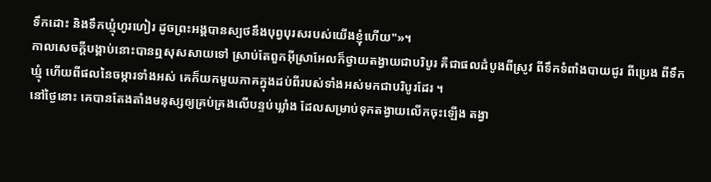ទឹកដោះ និងទឹកឃ្មុំហូរហៀរ ដូចព្រះអង្គបានស្បថនឹងបុព្វបុរសរបស់យើងខ្ញុំហើយ"»។
កាលសេចក្ដីបង្គាប់នោះបានឮសុសសាយទៅ ស្រាប់តែពួកអ៊ីស្រាអែលក៏ថ្វាយតង្វាយជាបរិបូរ គឺជាផលដំបូងពីស្រូវ ពីទឹកទំពាំងបាយជូរ ពីប្រេង ពីទឹកឃ្មុំ ហើយពីផលនៃចម្ការទាំងអស់ គេក៏យកមួយភាគក្នុងដប់ពីរបស់ទាំងអស់មកជាបរិបូរដែរ ។
នៅថ្ងៃនោះ គេបានតែងតាំងមនុស្សឲ្យគ្រប់គ្រងលើបន្ទប់ឃ្លាំង ដែលសម្រាប់ទុកតង្វាយលើកចុះឡើង តង្វា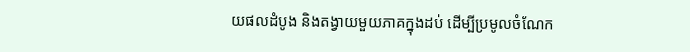យផលដំបូង និងតង្វាយមួយភាគក្នុងដប់ ដើម្បីប្រមូលចំណែក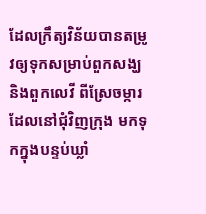ដែលក្រឹត្យវិន័យបានតម្រូវឲ្យទុកសម្រាប់ពួកសង្ឃ និងពួកលេវី ពីស្រែចម្ការដែលនៅជុំវិញក្រុង មកទុកក្នុងបន្ទប់ឃ្លាំ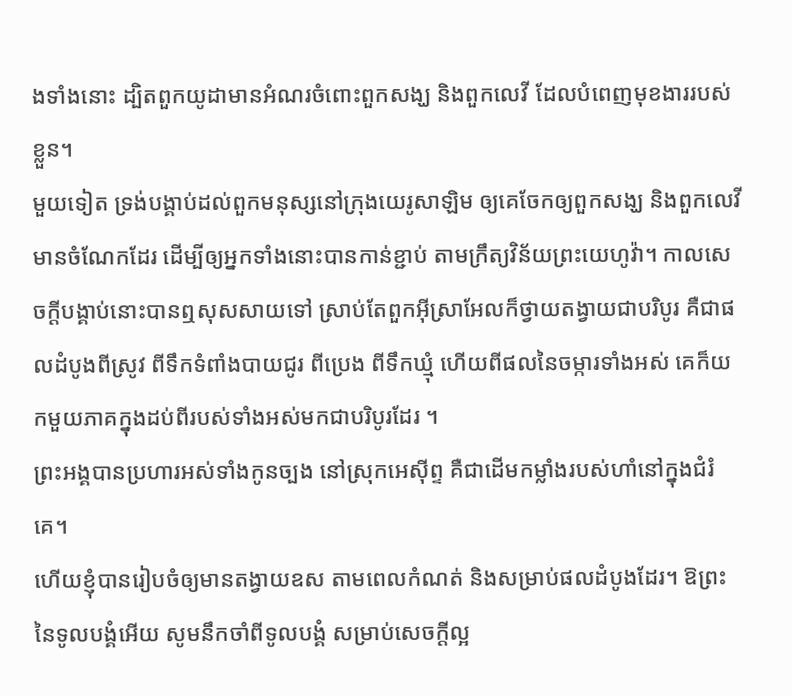ងទាំងនោះ ដ្បិតពួកយូដាមានអំណរចំពោះពួកសង្ឃ និងពួកលេវី ដែលបំពេញមុខងាររបស់ខ្លួន។
មួយទៀត ទ្រង់បង្គាប់ដល់ពួកមនុស្សនៅក្រុងយេរូសាឡិម ឲ្យគេចែកឲ្យពួកសង្ឃ និងពួកលេវីមានចំណែកដែរ ដើម្បីឲ្យអ្នកទាំងនោះបានកាន់ខ្ជាប់ តាមក្រឹត្យវិន័យព្រះយេហូវ៉ា។ កាលសេចក្ដីបង្គាប់នោះបានឮសុសសាយទៅ ស្រាប់តែពួកអ៊ីស្រាអែលក៏ថ្វាយតង្វាយជាបរិបូរ គឺជាផលដំបូងពីស្រូវ ពីទឹកទំពាំងបាយជូរ ពីប្រេង ពីទឹកឃ្មុំ ហើយពីផលនៃចម្ការទាំងអស់ គេក៏យកមួយភាគក្នុងដប់ពីរបស់ទាំងអស់មកជាបរិបូរដែរ ។
ព្រះអង្គបានប្រហារអស់ទាំងកូនច្បង នៅស្រុកអេស៊ីព្ទ គឺជាដើមកម្លាំងរបស់ហាំនៅក្នុងជំរំគេ។
ហើយខ្ញុំបានរៀបចំឲ្យមានតង្វាយឧស តាមពេលកំណត់ និងសម្រាប់ផលដំបូងដែរ។ ឱព្រះនៃទូលបង្គំអើយ សូមនឹកចាំពីទូលបង្គំ សម្រាប់សេចក្ដីល្អ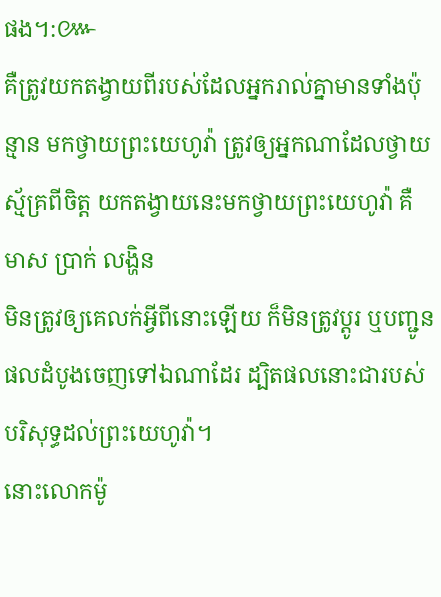ផង។:៚
គឺត្រូវយកតង្វាយពីរបស់ដែលអ្នករាល់គ្នាមានទាំងប៉ុន្មាន មកថ្វាយព្រះយេហូវ៉ា ត្រូវឲ្យអ្នកណាដែលថ្វាយស្ម័គ្រពីចិត្ត យកតង្វាយនេះមកថ្វាយព្រះយេហូវ៉ា គឺមាស ប្រាក់ លង្ហិន
មិនត្រូវឲ្យគេលក់អ្វីពីនោះឡើយ ក៏មិនត្រូវប្តូរ ឬបញ្ជូនផលដំបូងចេញទៅឯណាដែរ ដ្បិតផលនោះជារបស់បរិសុទ្ធដល់ព្រះយេហូវ៉ា។
នោះលោកម៉ូ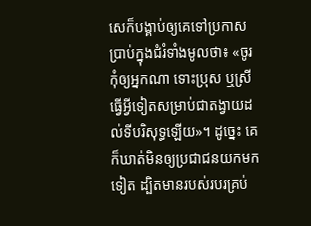សេក៏បង្គាប់ឲ្យគេទៅប្រកាសប្រាប់ក្នុងជំរំទាំងមូលថា៖ «ចូរកុំឲ្យអ្នកណា ទោះប្រុស ឬស្រី ធ្វើអ្វីទៀតសម្រាប់ជាតង្វាយដល់ទីបរិសុទ្ធឡើយ»។ ដូច្នេះ គេក៏ឃាត់មិនឲ្យប្រជាជនយកមកទៀត ដ្បិតមានរបស់របរគ្រប់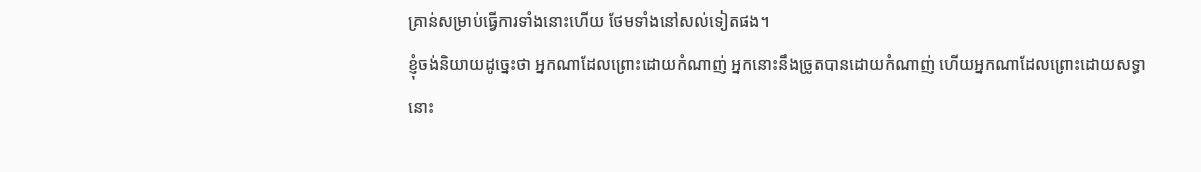គ្រាន់សម្រាប់ធ្វើការទាំងនោះហើយ ថែមទាំងនៅសល់ទៀតផង។
ខ្ញុំចង់និយាយដូច្នេះថា អ្នកណាដែលព្រោះដោយកំណាញ់ អ្នកនោះនឹងច្រូតបានដោយកំណាញ់ ហើយអ្នកណាដែលព្រោះដោយសទ្ធា នោះ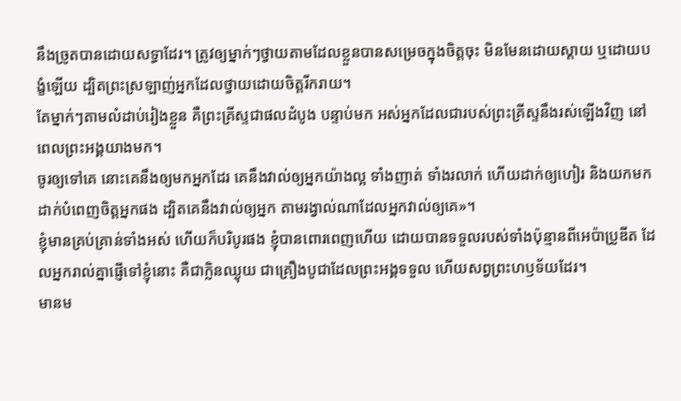នឹងច្រូតបានដោយសទ្ធាដែរ។ ត្រូវឲ្យម្នាក់ៗថ្វាយតាមដែលខ្លួនបានសម្រេចក្នុងចិត្តចុះ មិនមែនដោយស្តាយ ឬដោយបង្ខំឡើយ ដ្បិតព្រះស្រឡាញ់អ្នកដែលថ្វាយដោយចិត្តរីករាយ។
តែម្នាក់ៗតាមលំដាប់រៀងខ្លួន គឺព្រះគ្រីស្ទជាផលដំបូង បន្ទាប់មក អស់អ្នកដែលជារបស់ព្រះគ្រីស្ទនឹងរស់ឡើងវិញ នៅពេលព្រះអង្គយាងមក។
ចូរឲ្យទៅគេ នោះគេនឹងឲ្យមកអ្នកដែរ គេនឹងវាល់ឲ្យអ្នកយ៉ាងល្អ ទាំងញាត់ ទាំងរលាក់ ហើយដាក់ឲ្យហៀរ និងយកមកដាក់បំពេញចិត្តអ្នកផង ដ្បិតគេនឹងវាល់ឲ្យអ្នក តាមរង្វាល់ណាដែលអ្នកវាល់ឲ្យគេ»។
ខ្ញុំមានគ្រប់គ្រាន់ទាំងអស់ ហើយក៏បរិបូរផង ខ្ញុំបានពោរពេញហើយ ដោយបានទទួលរបស់ទាំងប៉ុន្មានពីអេប៉ាប្រូឌីត ដែលអ្នករាល់គ្នាផ្ញើទៅខ្ញុំនោះ គឺជាក្លិនឈ្ងុយ ជាគ្រឿងបូជាដែលព្រះអង្គទទួល ហើយសព្វព្រះហឫទ័យដែរ។
មានម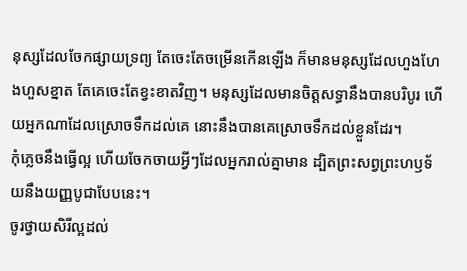នុស្សដែលចែកផ្សាយទ្រព្យ តែចេះតែចម្រើនកើនឡើង ក៏មានមនុស្សដែលហួងហែងហួសខ្នាត តែគេចេះតែខ្វះខាតវិញ។ មនុស្សដែលមានចិត្តសទ្ធានឹងបានបរិបូរ ហើយអ្នកណាដែលស្រោចទឹកដល់គេ នោះនឹងបានគេស្រោចទឹកដល់ខ្លួនដែរ។
កុំភ្លេចនឹងធ្វើល្អ ហើយចែកចាយអ្វីៗដែលអ្នករាល់គ្នាមាន ដ្បិតព្រះសព្វព្រះហឫទ័យនឹងយញ្ញបូជាបែបនេះ។
ចូរថ្វាយសិរីល្អដល់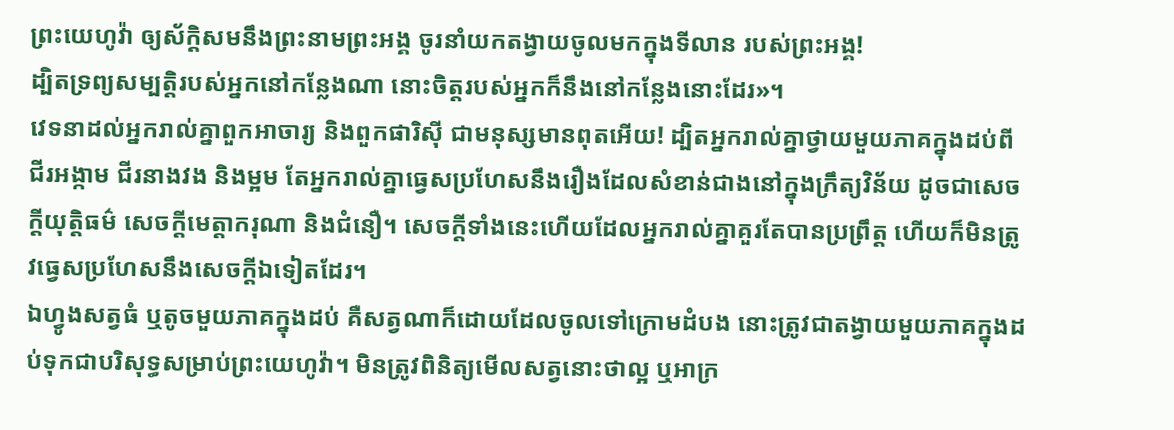ព្រះយេហូវ៉ា ឲ្យស័ក្ដិសមនឹងព្រះនាមព្រះអង្គ ចូរនាំយកតង្វាយចូលមកក្នុងទីលាន របស់ព្រះអង្គ!
ដ្បិតទ្រព្យសម្បត្តិរបស់អ្នកនៅកន្លែងណា នោះចិត្តរបស់អ្នកក៏នឹងនៅកន្លែងនោះដែរ»។
វេទនាដល់អ្នករាល់គ្នាពួកអាចារ្យ និងពួកផារិស៊ី ជាមនុស្សមានពុតអើយ! ដ្បិតអ្នករាល់គ្នាថ្វាយមួយភាគក្នុងដប់ពីជីរអង្កាម ជីរនាងវង និងម្អម តែអ្នករាល់គ្នាធ្វេសប្រហែសនឹងរឿងដែលសំខាន់ជាងនៅក្នុងក្រឹត្យវិន័យ ដូចជាសេចក្តីយុត្តិធម៌ សេចក្តីមេត្តាករុណា និងជំនឿ។ សេចក្ដីទាំងនេះហើយដែលអ្នករាល់គ្នាគួរតែបានប្រព្រឹត្ត ហើយក៏មិនត្រូវធ្វេសប្រហែសនឹងសេចក្ដីឯទៀតដែរ។
ឯហ្វូងសត្វធំ ឬតូចមួយភាគក្នុងដប់ គឺសត្វណាក៏ដោយដែលចូលទៅក្រោមដំបង នោះត្រូវជាតង្វាយមួយភាគក្នុងដប់ទុកជាបរិសុទ្ធសម្រាប់ព្រះយេហូវ៉ា។ មិនត្រូវពិនិត្យមើលសត្វនោះថាល្អ ឬអាក្រ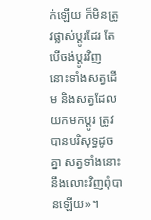ក់ឡើយ ក៏មិនត្រូវផ្លាស់ប្តូរដែរ តែបើចង់ប្តូរវិញ នោះទាំងសត្វដើម និងសត្វដែលយកមកប្តូរ ត្រូវបានបរិសុទ្ធដូចគ្នា សត្វទាំងនោះនឹងលោះវិញពុំបានឡើយ»។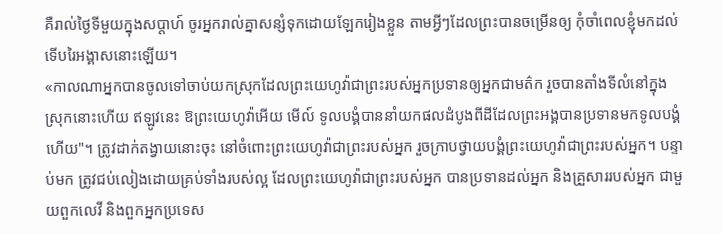គឺរាល់ថ្ងៃទីមួយក្នុងសប្ដាហ៍ ចូរអ្នករាល់គ្នាសន្សំទុកដោយឡែករៀងខ្លួន តាមអ្វីៗដែលព្រះបានចម្រើនឲ្យ កុំចាំពេលខ្ញុំមកដល់ ទើបរៃអង្គាសនោះឡើយ។
«កាលណាអ្នកបានចូលទៅចាប់យកស្រុកដែលព្រះយេហូវ៉ាជាព្រះរបស់អ្នកប្រទានឲ្យអ្នកជាមត៌ក រួចបានតាំងទីលំនៅក្នុងស្រុកនោះហើយ ឥឡូវនេះ ឱព្រះយេហូវ៉ាអើយ មើល៍ ទូលបង្គំបាននាំយកផលដំបូងពីដីដែលព្រះអង្គបានប្រទានមកទូលបង្គំហើយ"។ ត្រូវដាក់តង្វាយនោះចុះ នៅចំពោះព្រះយេហូវ៉ាជាព្រះរបស់អ្នក រួចក្រាបថ្វាយបង្គំព្រះយេហូវ៉ាជាព្រះរបស់អ្នក។ បន្ទាប់មក ត្រូវជប់លៀងដោយគ្រប់ទាំងរបស់ល្អ ដែលព្រះយេហូវ៉ាជាព្រះរបស់អ្នក បានប្រទានដល់អ្នក និងគ្រួសាររបស់អ្នក ជាមួយពួកលេវី និងពួកអ្នកប្រទេស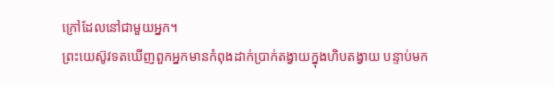ក្រៅដែលនៅជាមួយអ្នក។
ព្រះយេស៊ូវទតឃើញពួកអ្នកមានកំពុងដាក់ប្រាក់តង្វាយក្នុងហិបតង្វាយ បន្ទាប់មក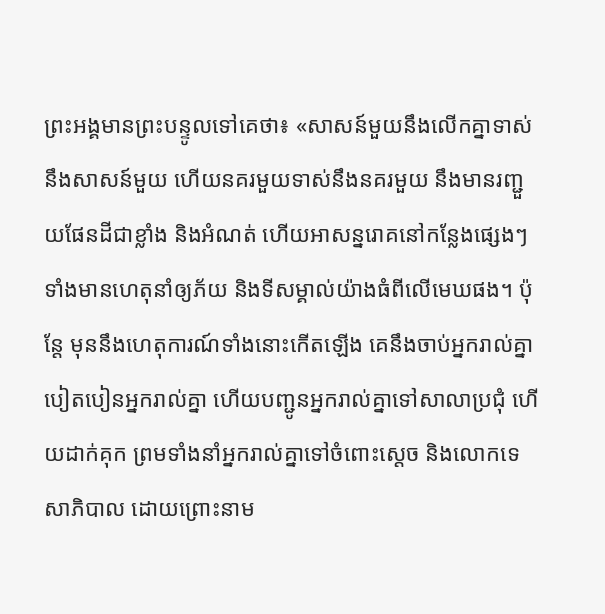ព្រះអង្គមានព្រះបន្ទូលទៅគេថា៖ «សាសន៍មួយនឹងលើកគ្នាទាស់នឹងសាសន៍មួយ ហើយនគរមួយទាស់នឹងនគរមួយ នឹងមានរញ្ជួយផែនដីជាខ្លាំង និងអំណត់ ហើយអាសន្នរោគនៅកន្លែងផ្សេងៗ ទាំងមានហេតុនាំឲ្យភ័យ និងទីសម្គាល់យ៉ាងធំពីលើមេឃផង។ ប៉ុន្តែ មុននឹងហេតុការណ៍ទាំងនោះកើតឡើង គេនឹងចាប់អ្នករាល់គ្នា បៀតបៀនអ្នករាល់គ្នា ហើយបញ្ជូនអ្នករាល់គ្នាទៅសាលាប្រជុំ ហើយដាក់គុក ព្រមទាំងនាំអ្នករាល់គ្នាទៅចំពោះស្តេច និងលោកទេសាភិបាល ដោយព្រោះនាម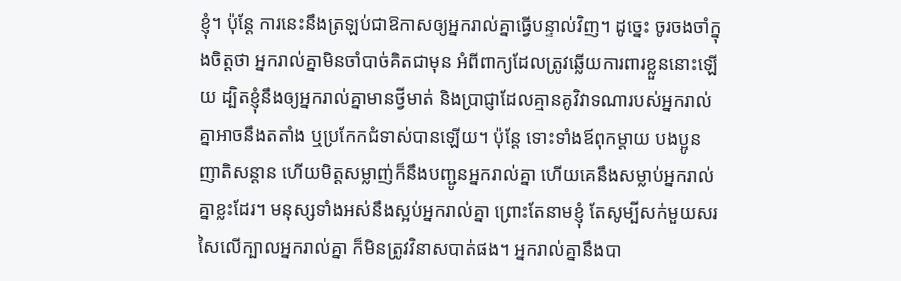ខ្ញុំ។ ប៉ុន្តែ ការនេះនឹងត្រឡប់ជាឱកាសឲ្យអ្នករាល់គ្នាធ្វើបន្ទាល់វិញ។ ដូច្នេះ ចូរចងចាំក្នុងចិត្តថា អ្នករាល់គ្នាមិនចាំបាច់គិតជាមុន អំពីពាក្យដែលត្រូវឆ្លើយការពារខ្លួននោះឡើយ ដ្បិតខ្ញុំនឹងឲ្យអ្នករាល់គ្នាមានថ្វីមាត់ និងប្រាជ្ញាដែលគ្មានគូវិវាទណារបស់អ្នករាល់គ្នាអាចនឹងតតាំង ឬប្រកែកជំទាស់បានឡើយ។ ប៉ុន្តែ ទោះទាំងឪពុកម្តាយ បងប្អូន ញាតិសន្តាន ហើយមិត្តសម្លាញ់ក៏នឹងបញ្ជូនអ្នករាល់គ្នា ហើយគេនឹងសម្លាប់អ្នករាល់គ្នាខ្លះដែរ។ មនុស្សទាំងអស់នឹងស្អប់អ្នករាល់គ្នា ព្រោះតែនាមខ្ញុំ តែសូម្បីសក់មួយសរសៃលើក្បាលអ្នករាល់គ្នា ក៏មិនត្រូវវិនាសបាត់ផង។ អ្នករាល់គ្នានឹងបា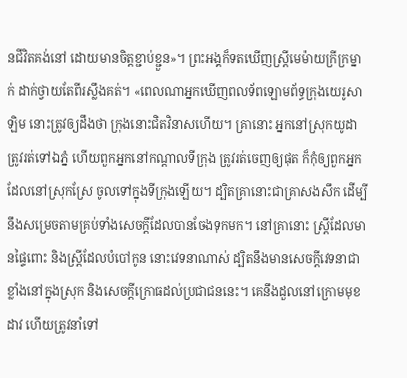នជីវិតគង់នៅ ដោយមានចិត្តខ្ជាប់ខ្ជួន»។ ព្រះអង្គក៏ទតឃើញស្ត្រីមេម៉ាយក្រីក្រម្នាក់ ដាក់ថ្វាយតែពីរស្លឹងគត់។ «ពេលណាអ្នកឃើញពលទ័ពឡោមព័ទ្ធក្រុងយេរូសាឡិម នោះត្រូវឲ្យដឹងថា ក្រុងនោះជិតវិនាសហើយ។ គ្រានោះ អ្នកនៅស្រុកយូដាត្រូវរត់ទៅឯភ្នំ ហើយពួកអ្នកនៅកណ្តាលទីក្រុង ត្រូវរត់ចេញឲ្យផុត ក៏កុំឲ្យពួកអ្នកដែលនៅស្រុកស្រែ ចូលទៅក្នុងទីក្រុងឡើយ។ ដ្បិតគ្រានោះជាគ្រាសងសឹក ដើម្បីនឹងសម្រេចតាមគ្រប់ទាំងសេចក្តីដែលបានចែងទុកមក។ នៅគ្រានោះ ស្រ្ដីដែលមានផ្ទៃពោះ និងស្រ្ដីដែលបំបៅកូន នោះវេទនាណាស់ ដ្បិតនឹងមានសេចក្តីវេទនាជាខ្លាំងនៅក្នុងស្រុក និងសេចក្តីក្រោធដល់ប្រជាជននេះ។ គេនឹងដួលនៅក្រោមមុខដាវ ហើយត្រូវនាំទៅ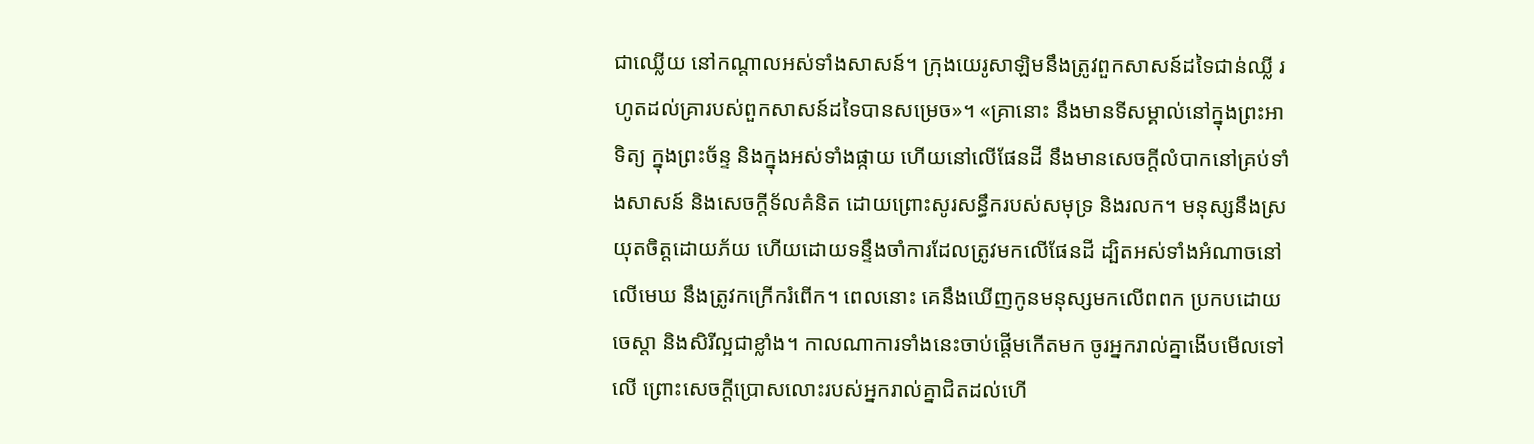ជាឈ្លើយ នៅកណ្ដាលអស់ទាំងសាសន៍។ ក្រុងយេរូសាឡិមនឹងត្រូវពួកសាសន៍ដទៃជាន់ឈ្លី រហូតដល់គ្រារបស់ពួកសាសន៍ដទៃបានសម្រេច»។ «គ្រានោះ នឹងមានទីសម្គាល់នៅក្នុងព្រះអាទិត្យ ក្នុងព្រះច័ន្ទ និងក្នុងអស់ទាំងផ្កាយ ហើយនៅលើផែនដី នឹងមានសេចក្តីលំបាកនៅគ្រប់ទាំងសាសន៍ និងសេចក្តីទ័លគំនិត ដោយព្រោះសូរសន្ធឹករបស់សមុទ្រ និងរលក។ មនុស្សនឹងស្រយុតចិត្តដោយភ័យ ហើយដោយទន្ទឹងចាំការដែលត្រូវមកលើផែនដី ដ្បិតអស់ទាំងអំណាចនៅលើមេឃ នឹងត្រូវកក្រើករំពើក។ ពេលនោះ គេនឹងឃើញកូនមនុស្សមកលើពពក ប្រកបដោយចេស្តា និងសិរីល្អជាខ្លាំង។ កាលណាការទាំងនេះចាប់ផ្តើមកើតមក ចូរអ្នករាល់គ្នាងើបមើលទៅលើ ព្រោះសេចក្តីប្រោសលោះរបស់អ្នករាល់គ្នាជិតដល់ហើ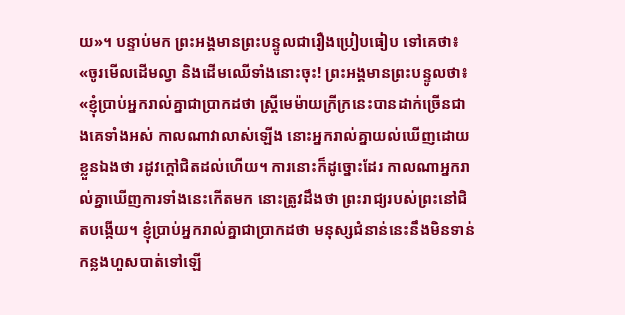យ»។ បន្ទាប់មក ព្រះអង្គមានព្រះបន្ទូលជារឿងប្រៀបធៀប ទៅគេថា៖ «ចូរមើលដើមល្វា និងដើមឈើទាំងនោះចុះ! ព្រះអង្គមានព្រះបន្ទូលថា៖ «ខ្ញុំប្រាប់អ្នករាល់គ្នាជាប្រាកដថា ស្រី្តមេម៉ាយក្រីក្រនេះបានដាក់ច្រើនជាងគេទាំងអស់ កាលណាវាលាស់ឡើង នោះអ្នករាល់គ្នាយល់ឃើញដោយខ្លួនឯងថា រដូវក្តៅជិតដល់ហើយ។ ការនោះក៏ដូច្នោះដែរ កាលណាអ្នករាល់គ្នាឃើញការទាំងនេះកើតមក នោះត្រូវដឹងថា ព្រះរាជ្យរបស់ព្រះនៅជិតបង្កើយ។ ខ្ញុំប្រាប់អ្នករាល់គ្នាជាប្រាកដថា មនុស្សជំនាន់នេះនឹងមិនទាន់កន្លងហួសបាត់ទៅឡើ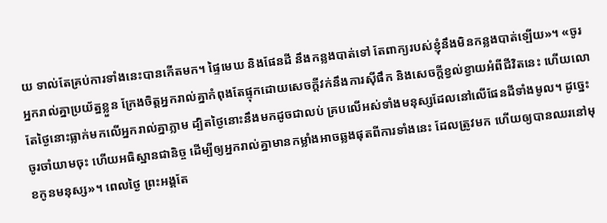យ ទាល់តែគ្រប់ការទាំងនេះបានកើតមក។ ផ្ទៃមេឃ និងផែនដី នឹងកន្លងបាត់ទៅ តែពាក្យរបស់ខ្ញុំនឹងមិនកន្លងបាត់ឡើយ»។ «ចូរអ្នករាល់គ្នាប្រយ័ត្នខ្លួន ក្រែងចិត្តអ្នករាល់គ្នាកំពុងតែផ្ទុកដោយសេចក្តីវក់នឹងការស៊ីផឹក និងសេចក្តីខ្វល់ខ្វាយអំពីជីវិតនេះ ហើយលោតែថ្ងៃនោះធ្លាក់មកលើអ្នករាល់គ្នាភ្លាម ដ្បិតថ្ងៃនោះនឹងមកដូចជាលប់ គ្របលើអស់ទាំងមនុស្សដែលនៅលើផែនដីទាំងមូល។ ដូច្នេះ ចូរចាំយាមចុះ ហើយអធិស្ឋានជានិច្ច ដើម្បីឲ្យអ្នករាល់គ្នាមានកម្លាំងអាចឆ្លងផុតពីការទាំងនេះ ដែលត្រូវមក ហើយឲ្យបានឈរនៅមុខកូនមនុស្ស»។ ពេលថ្ងៃ ព្រះអង្គតែ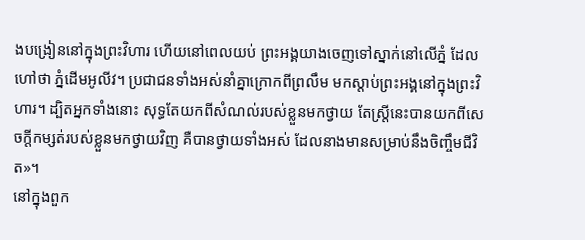ងបង្រៀននៅក្នុងព្រះវិហារ ហើយនៅពេលយប់ ព្រះអង្គយាងចេញទៅស្នាក់នៅលើភ្នំ ដែលហៅថា ភ្នំដើមអូលីវ។ ប្រជាជនទាំងអស់នាំគ្នាក្រោកពីព្រលឹម មកស្តាប់ព្រះអង្គនៅក្នុងព្រះវិហារ។ ដ្បិតអ្នកទាំងនោះ សុទ្ធតែយកពីសំណល់របស់ខ្លួនមកថ្វាយ តែស្ត្រីនេះបានយកពីសេចក្តីកម្សត់របស់ខ្លួនមកថ្វាយវិញ គឺបានថ្វាយទាំងអស់ ដែលនាងមានសម្រាប់នឹងចិញ្ចឹមជីវិត»។
នៅក្នុងពួក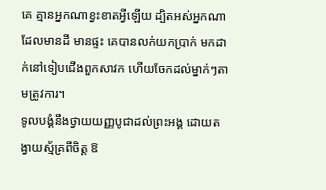គេ គ្មានអ្នកណាខ្វះខាតអ្វីឡើយ ដ្បិតអស់អ្នកណាដែលមានដី មានផ្ទះ គេបានលក់យកប្រាក់ មកដាក់នៅទៀបជើងពួកសាវក ហើយចែកដល់ម្នាក់ៗតាមត្រូវការ។
ទូលបង្គំនឹងថ្វាយយញ្ញបូជាដល់ព្រះអង្គ ដោយតង្វាយស្ម័គ្រពីចិត្ត ឱ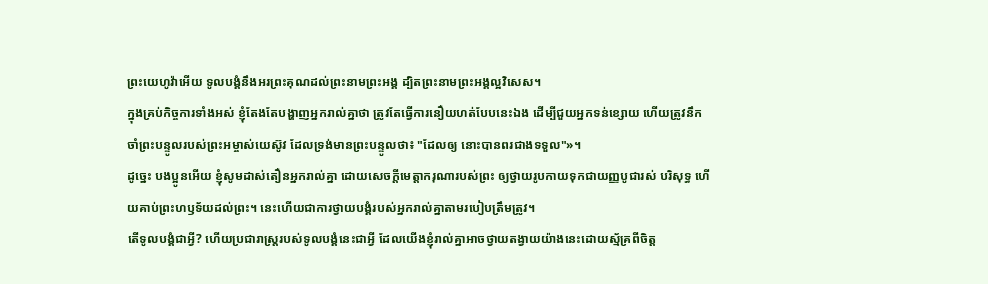ព្រះយេហូវ៉ាអើយ ទូលបង្គំនឹងអរព្រះគុណដល់ព្រះនាមព្រះអង្គ ដ្បិតព្រះនាមព្រះអង្គល្អវិសេស។
ក្នុងគ្រប់កិច្ចការទាំងអស់ ខ្ញុំតែងតែបង្ហាញអ្នករាល់គ្នាថា ត្រូវតែធ្វើការនឿយហត់បែបនេះឯង ដើម្បីជួយអ្នកទន់ខ្សោយ ហើយត្រូវនឹកចាំព្រះបន្ទូលរបស់ព្រះអម្ចាស់យេស៊ូវ ដែលទ្រង់មានព្រះបន្ទូលថា៖ "ដែលឲ្យ នោះបានពរជាងទទួល"»។
ដូច្នេះ បងប្អូនអើយ ខ្ញុំសូមដាស់តឿនអ្នករាល់គ្នា ដោយសេចក្តីមេត្តាករុណារបស់ព្រះ ឲ្យថ្វាយរូបកាយទុកជាយញ្ញបូជារស់ បរិសុទ្ធ ហើយគាប់ព្រះហឫទ័យដល់ព្រះ។ នេះហើយជាការថ្វាយបង្គំរបស់អ្នករាល់គ្នាតាមរបៀបត្រឹមត្រូវ។
តើទូលបង្គំជាអ្វី? ហើយប្រជារាស្ត្ររបស់ទូលបង្គំនេះជាអ្វី ដែលយើងខ្ញុំរាល់គ្នាអាចថ្វាយតង្វាយយ៉ាងនេះដោយស្ម័គ្រពីចិត្ត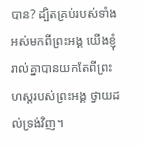បាន? ដ្បិតគ្រប់របស់ទាំងអស់មកពីព្រះអង្គ យើងខ្ញុំរាល់គ្នាបានយកតែពីព្រះហស្តរបស់ព្រះអង្គ ថ្វាយដល់ទ្រង់វិញ។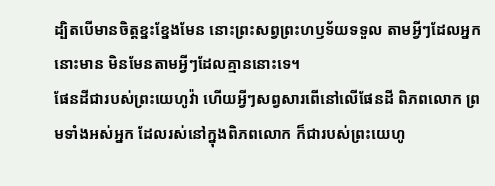ដ្បិតបើមានចិត្តខ្នះខ្នែងមែន នោះព្រះសព្វព្រះហឫទ័យទទួល តាមអ្វីៗដែលអ្នកនោះមាន មិនមែនតាមអ្វីៗដែលគ្មាននោះទេ។
ផែនដីជារបស់ព្រះយេហូវ៉ា ហើយអ្វីៗសព្វសារពើនៅលើផែនដី ពិភពលោក ព្រមទាំងអស់អ្នក ដែលរស់នៅក្នុងពិភពលោក ក៏ជារបស់ព្រះយេហូ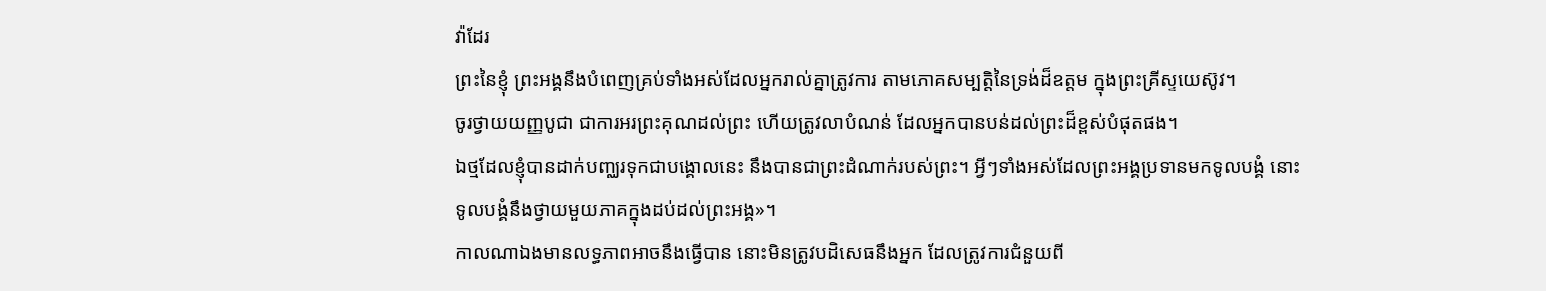វ៉ាដែរ
ព្រះនៃខ្ញុំ ព្រះអង្គនឹងបំពេញគ្រប់ទាំងអស់ដែលអ្នករាល់គ្នាត្រូវការ តាមភោគសម្បត្តិនៃទ្រង់ដ៏ឧត្តម ក្នុងព្រះគ្រីស្ទយេស៊ូវ។
ចូរថ្វាយយញ្ញបូជា ជាការអរព្រះគុណដល់ព្រះ ហើយត្រូវលាបំណន់ ដែលអ្នកបានបន់ដល់ព្រះដ៏ខ្ពស់បំផុតផង។
ឯថ្មដែលខ្ញុំបានដាក់បញ្ឈរទុកជាបង្គោលនេះ នឹងបានជាព្រះដំណាក់របស់ព្រះ។ អ្វីៗទាំងអស់ដែលព្រះអង្គប្រទានមកទូលបង្គំ នោះទូលបង្គំនឹងថ្វាយមួយភាគក្នុងដប់ដល់ព្រះអង្គ»។
កាលណាឯងមានលទ្ធភាពអាចនឹងធ្វើបាន នោះមិនត្រូវបដិសេធនឹងអ្នក ដែលត្រូវការជំនួយពី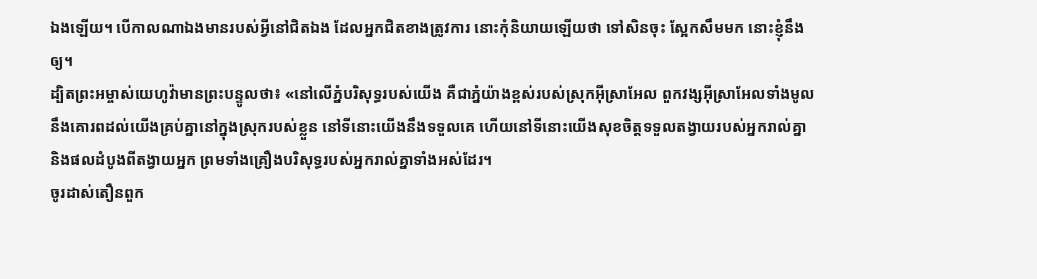ឯងឡើយ។ បើកាលណាឯងមានរបស់អ្វីនៅជិតឯង ដែលអ្នកជិតខាងត្រូវការ នោះកុំនិយាយឡើយថា ទៅសិនចុះ ស្អែកសឹមមក នោះខ្ញុំនឹងឲ្យ។
ដ្បិតព្រះអម្ចាស់យេហូវ៉ាមានព្រះបន្ទូលថា៖ «នៅលើភ្នំបរិសុទ្ធរបស់យើង គឺជាភ្នំយ៉ាងខ្ពស់របស់ស្រុកអ៊ីស្រាអែល ពួកវង្សអ៊ីស្រាអែលទាំងមូលនឹងគោរពដល់យើងគ្រប់គ្នានៅក្នុងស្រុករបស់ខ្លួន នៅទីនោះយើងនឹងទទួលគេ ហើយនៅទីនោះយើងសុខចិត្តទទួលតង្វាយរបស់អ្នករាល់គ្នា និងផលដំបូងពីតង្វាយអ្នក ព្រមទាំងគ្រឿងបរិសុទ្ធរបស់អ្នករាល់គ្នាទាំងអស់ដែរ។
ចូរដាស់តឿនពួក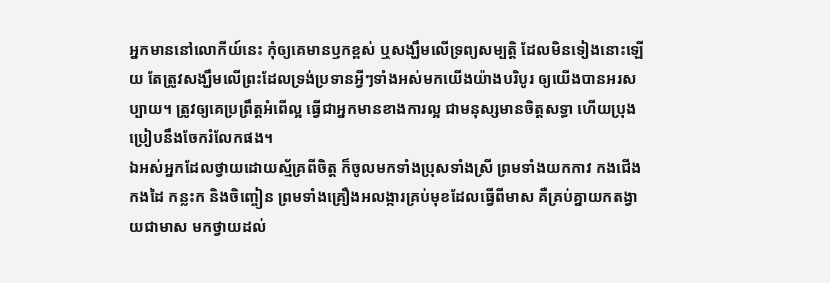អ្នកមាននៅលោកីយ៍នេះ កុំឲ្យគេមានឫកខ្ពស់ ឬសង្ឃឹមលើទ្រព្យសម្បត្តិ ដែលមិនទៀងនោះឡើយ តែត្រូវសង្ឃឹមលើព្រះដែលទ្រង់ប្រទានអ្វីៗទាំងអស់មកយើងយ៉ាងបរិបូរ ឲ្យយើងបានអរសប្បាយ។ ត្រូវឲ្យគេប្រព្រឹត្តអំពើល្អ ធ្វើជាអ្នកមានខាងការល្អ ជាមនុស្សមានចិត្តសទ្ធា ហើយប្រុងប្រៀបនឹងចែករំលែកផង។
ឯអស់អ្នកដែលថ្វាយដោយស្ម័គ្រពីចិត្ត ក៏ចូលមកទាំងប្រុសទាំងស្រី ព្រមទាំងយកកាវ កងជើង កងដៃ កន្លះក និងចិញ្ចៀន ព្រមទាំងគ្រឿងអលង្ការគ្រប់មុខដែលធ្វើពីមាស គឺគ្រប់គ្នាយកតង្វាយជាមាស មកថ្វាយដល់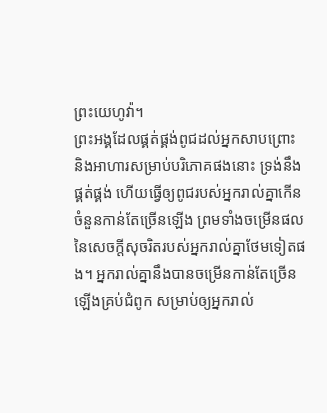ព្រះយេហូវ៉ា។
ព្រះអង្គដែលផ្គត់ផ្គង់ពូជដល់អ្នកសាបព្រោះ និងអាហារសម្រាប់បរិភោគផងនោះ ទ្រង់នឹងផ្គត់ផ្គង់ ហើយធ្វើឲ្យពូជរបស់អ្នករាល់គ្នាកើនចំនួនកាន់តែច្រើនឡើង ព្រមទាំងចម្រើនផលនៃសេចក្ដីសុចរិតរបស់អ្នករាល់គ្នាថែមទៀតផង។ អ្នករាល់គ្នានឹងបានចម្រើនកាន់តែច្រើនឡើងគ្រប់ជំពូក សម្រាប់ឲ្យអ្នករាល់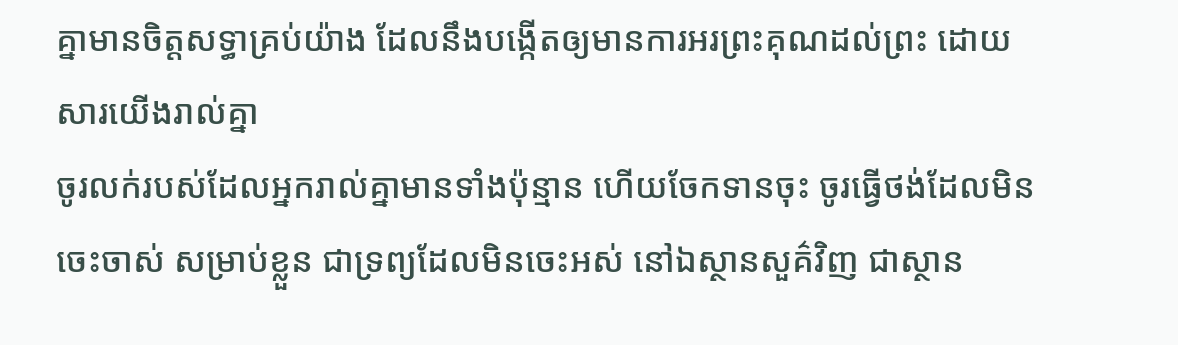គ្នាមានចិត្តសទ្ធាគ្រប់យ៉ាង ដែលនឹងបង្កើតឲ្យមានការអរព្រះគុណដល់ព្រះ ដោយសារយើងរាល់គ្នា
ចូរលក់របស់ដែលអ្នករាល់គ្នាមានទាំងប៉ុន្មាន ហើយចែកទានចុះ ចូរធ្វើថង់ដែលមិនចេះចាស់ សម្រាប់ខ្លួន ជាទ្រព្យដែលមិនចេះអស់ នៅឯស្ថានសួគ៌វិញ ជាស្ថាន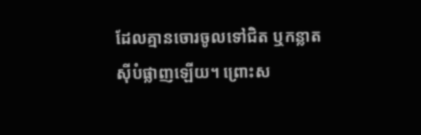ដែលគ្មានចោរចូលទៅជិត ឬកន្លាតស៊ីបំផ្លាញឡើយ។ ព្រោះស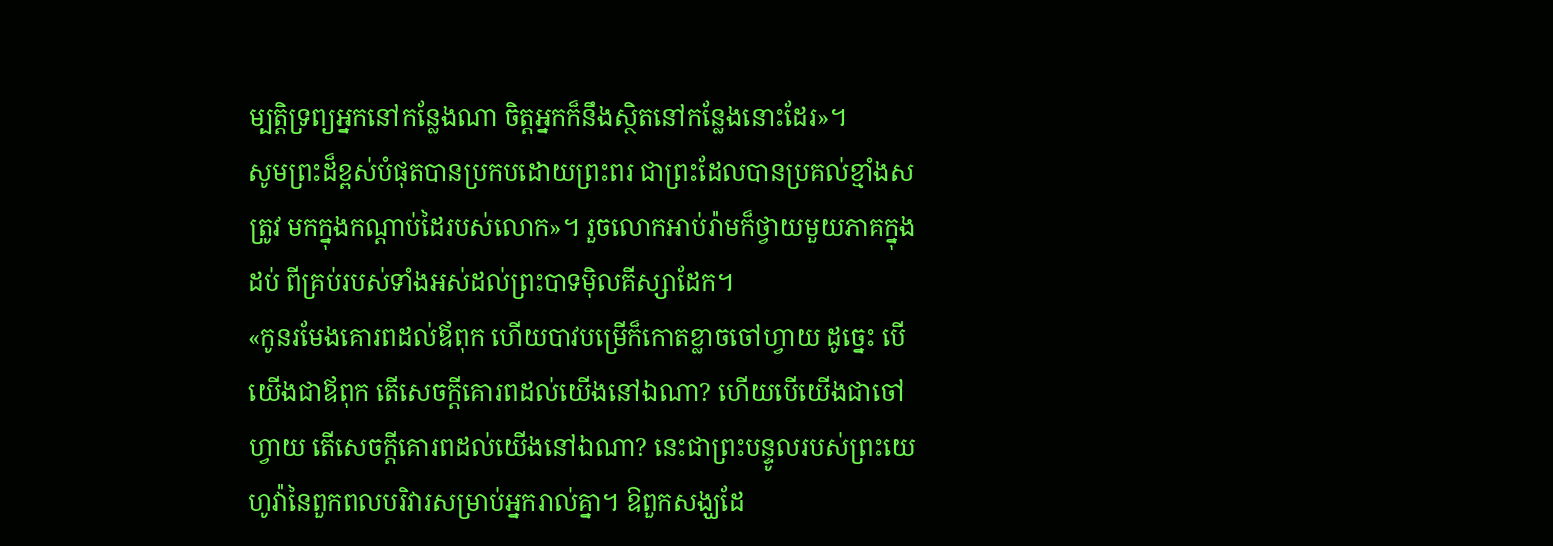ម្បត្តិទ្រព្យអ្នកនៅកន្លែងណា ចិត្តអ្នកក៏នឹងស្ថិតនៅកន្លែងនោះដែរ»។
សូមព្រះដ៏ខ្ពស់បំផុតបានប្រកបដោយព្រះពរ ជាព្រះដែលបានប្រគល់ខ្មាំងសត្រូវ មកក្នុងកណ្ដាប់ដៃរបស់លោក»។ រួចលោកអាប់រ៉ាមក៏ថ្វាយមួយភាគក្នុងដប់ ពីគ្រប់របស់ទាំងអស់ដល់ព្រះបាទម៉ិលគីស្សាដែក។
«កូនរមែងគោរពដល់ឪពុក ហើយបាវបម្រើក៏កោតខ្លាចចៅហ្វាយ ដូច្នេះ បើយើងជាឪពុក តើសេចក្ដីគោរពដល់យើងនៅឯណា? ហើយបើយើងជាចៅហ្វាយ តើសេចក្ដីគោរពដល់យើងនៅឯណា? នេះជាព្រះបន្ទូលរបស់ព្រះយេហូវ៉ានៃពួកពលបរិវារសម្រាប់អ្នករាល់គ្នា។ ឱពួកសង្ឃដែ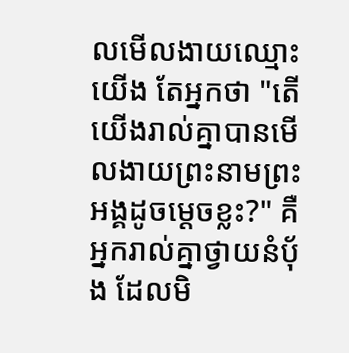លមើលងាយឈ្មោះយើង តែអ្នកថា "តើយើងរាល់គ្នាបានមើលងាយព្រះនាមព្រះអង្គដូចម្ដេចខ្លះ?" គឺអ្នករាល់គ្នាថ្វាយនំបុ័ង ដែលមិ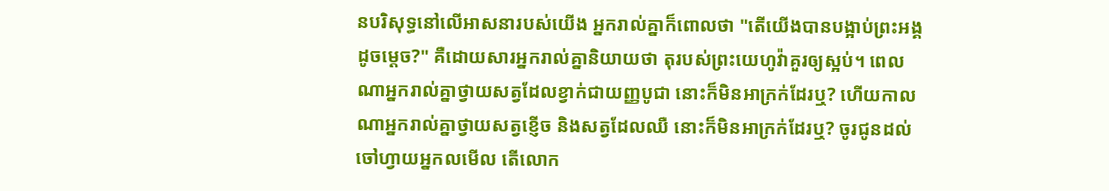នបរិសុទ្ធនៅលើអាសនារបស់យើង អ្នករាល់គ្នាក៏ពោលថា "តើយើងបានបង្អាប់ព្រះអង្គដូចម្ដេច?" គឺដោយសារអ្នករាល់គ្នានិយាយថា តុរបស់ព្រះយេហូវ៉ាគួរឲ្យស្អប់។ ពេលណាអ្នករាល់គ្នាថ្វាយសត្វដែលខ្វាក់ជាយញ្ញបូជា នោះក៏មិនអាក្រក់ដែរឬ? ហើយកាលណាអ្នករាល់គ្នាថ្វាយសត្វខ្ញើច និងសត្វដែលឈឺ នោះក៏មិនអាក្រក់ដែរឬ? ចូរជូនដល់ចៅហ្វាយអ្នកលមើល តើលោក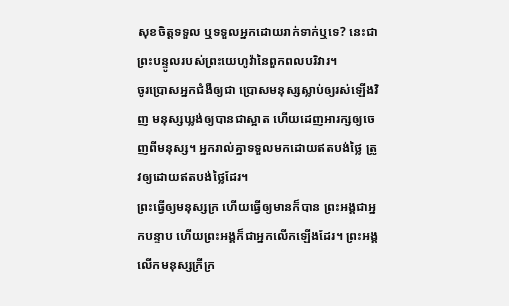សុខចិត្តទទួល ឬទទួលអ្នកដោយរាក់ទាក់ឬទេ? នេះជាព្រះបន្ទូលរបស់ព្រះយេហូវ៉ានៃពួកពលបរិវារ។
ចូរប្រោសអ្នកជំងឺឲ្យជា ប្រោសមនុស្សស្លាប់ឲ្យរស់ឡើងវិញ មនុស្សឃ្លង់ឲ្យបានជាស្អាត ហើយដេញអារក្សឲ្យចេញពីមនុស្ស។ អ្នករាល់គ្នាទទួលមកដោយឥតបង់ថ្លៃ ត្រូវឲ្យដោយឥតបង់ថ្លៃដែរ។
ព្រះធ្វើឲ្យមនុស្សក្រ ហើយធ្វើឲ្យមានក៏បាន ព្រះអង្គជាអ្នកបន្ទាប ហើយព្រះអង្គក៏ជាអ្នកលើកឡើងដែរ។ ព្រះអង្គលើកមនុស្សក្រីក្រ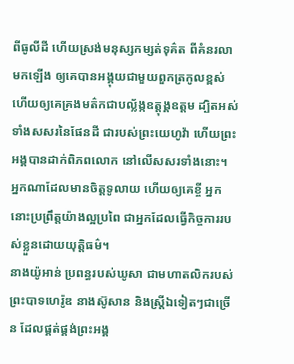ពីធូលីដី ហើយស្រង់មនុស្សកម្សត់ទុគ៌ត ពីគំនរលាមកឡើង ឲ្យគេបានអង្គុយជាមួយពួកត្រកូលខ្ពស់ ហើយឲ្យគេគ្រងមត៌កជាបល្ល័ង្កឧត្តុង្គឧត្តម ដ្បិតអស់ទាំងសសរនៃផែនដី ជារបស់ព្រះយេហូវ៉ា ហើយព្រះអង្គបានដាក់ពិភពលោក នៅលើសសរទាំងនោះ។
អ្នកណាដែលមានចិត្តទូលាយ ហើយឲ្យគេខ្ចី អ្នកនោះប្រព្រឹត្តយ៉ាងល្អប្រពៃ ជាអ្នកដែលធ្វើកិច្ចការរបស់ខ្លួនដោយយុត្តិធម៌។
នាងយ៉ូអាន់ ប្រពន្ធរបស់ឃូសា ជាមហាតលិករបស់ព្រះបាទហេរ៉ូឌ នាងស៊ូសាន និងស្ត្រីឯទៀតៗជាច្រើន ដែលផ្គត់ផ្គង់ព្រះអង្គ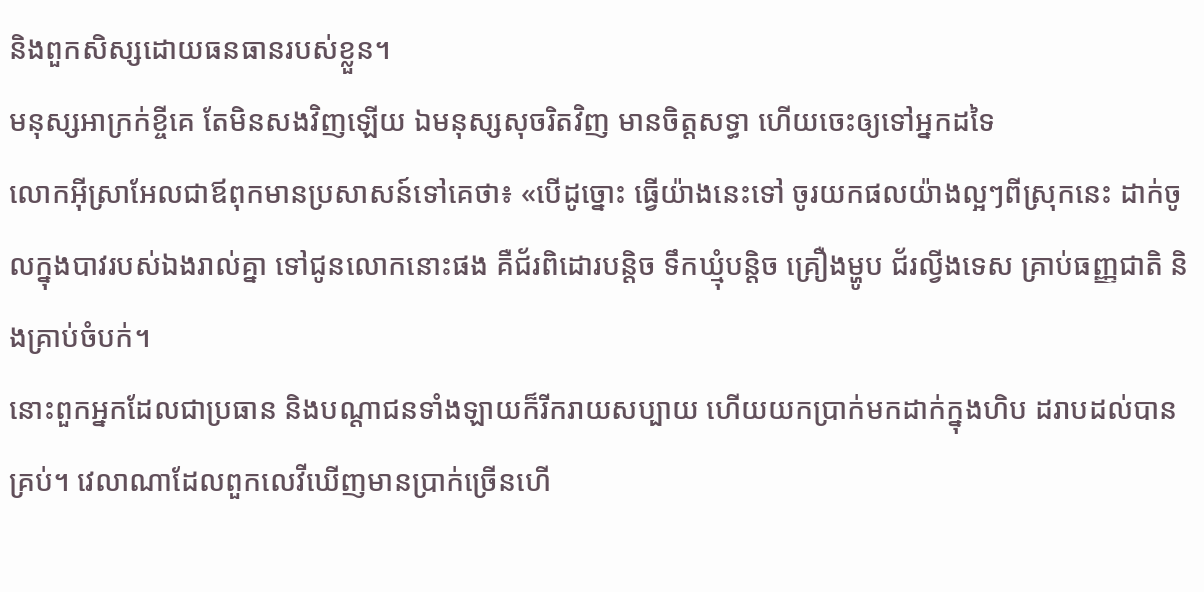និងពួកសិស្សដោយធនធានរបស់ខ្លួន។
មនុស្សអាក្រក់ខ្ចីគេ តែមិនសងវិញឡើយ ឯមនុស្សសុចរិតវិញ មានចិត្តសទ្ធា ហើយចេះឲ្យទៅអ្នកដទៃ
លោកអ៊ីស្រាអែលជាឪពុកមានប្រសាសន៍ទៅគេថា៖ «បើដូច្នោះ ធ្វើយ៉ាងនេះទៅ ចូរយកផលយ៉ាងល្អៗពីស្រុកនេះ ដាក់ចូលក្នុងបាវរបស់ឯងរាល់គ្នា ទៅជូនលោកនោះផង គឺជ័រពិដោរបន្ដិច ទឹកឃ្មុំបន្តិច គ្រឿងម្ហូប ជ័រល្វីងទេស គ្រាប់ធញ្ញជាតិ និងគ្រាប់ចំបក់។
នោះពួកអ្នកដែលជាប្រធាន និងបណ្ដាជនទាំងឡាយក៏រីករាយសប្បាយ ហើយយកប្រាក់មកដាក់ក្នុងហិប ដរាបដល់បានគ្រប់។ វេលាណាដែលពួកលេវីឃើញមានប្រាក់ច្រើនហើ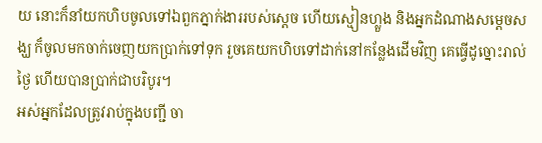យ នោះក៏នាំយកហិបចូលទៅឯពួកភ្នាក់ងាររបស់ស្តេច ហើយស្មៀនហ្លួង និងអ្នកដំណាងសម្ដេចសង្ឃ ក៏ចូលមកចាក់ចេញយកប្រាក់ទៅទុក រួចគេយកហិបទៅដាក់នៅកន្លែងដើមវិញ គេធ្វើដូច្នោះរាល់ថ្ងៃ ហើយបានប្រាក់ជាបរិបូរ។
អស់អ្នកដែលត្រូវរាប់ក្នុងបញ្ជី ចា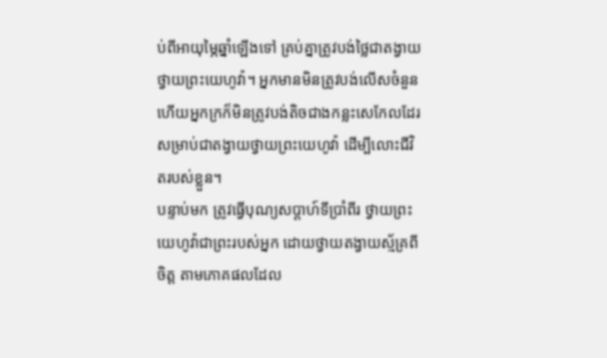ប់ពីអាយុម្ភៃឆ្នាំឡើងទៅ គ្រប់គ្នាត្រូវបង់ថ្លៃជាតង្វាយថ្វាយព្រះយេហូវ៉ា។ អ្នកមានមិនត្រូវបង់លើសចំនួន ហើយអ្នកក្រក៏មិនត្រូវបង់តិចជាងកន្លះសេកែលដែរ សម្រាប់ជាតង្វាយថ្វាយព្រះយេហូវ៉ា ដើម្បីលោះជីវិតរបស់ខ្លួន។
បន្ទាប់មក ត្រូវធ្វើបុណ្យសប្ដាហ៍ទីប្រាំពីរ ថ្វាយព្រះយេហូវ៉ាជាព្រះរបស់អ្នក ដោយថ្វាយតង្វាយស្ម័គ្រពីចិត្ត តាមភោគផលដែល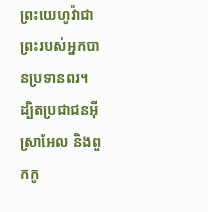ព្រះយេហូវ៉ាជាព្រះរបស់អ្នកបានប្រទានពរ។
ដ្បិតប្រជាជនអ៊ីស្រាអែល និងពួកកូ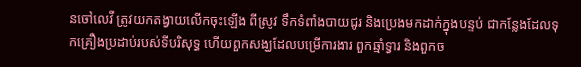នចៅលេវី ត្រូវយកតង្វាយលើកចុះឡើង ពីស្រូវ ទឹកទំពាំងបាយជូរ និងប្រេងមកដាក់ក្នុងបន្ទប់ ជាកន្លែងដែលទុកគ្រឿងប្រដាប់របស់ទីបរិសុទ្ធ ហើយពួកសង្ឃដែលបម្រើការងារ ពួកឆ្មាំទ្វារ និងពួកច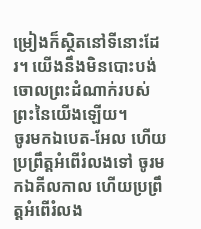ម្រៀងក៏ស្ថិតនៅទីនោះដែរ។ យើងនឹងមិនបោះបង់ចោលព្រះដំណាក់របស់ព្រះនៃយើងឡើយ។
ចូរមកឯបេត-អែល ហើយប្រព្រឹត្តអំពើរំលងទៅ ចូរមកឯគីលកាល ហើយប្រព្រឹត្តអំពើរំលង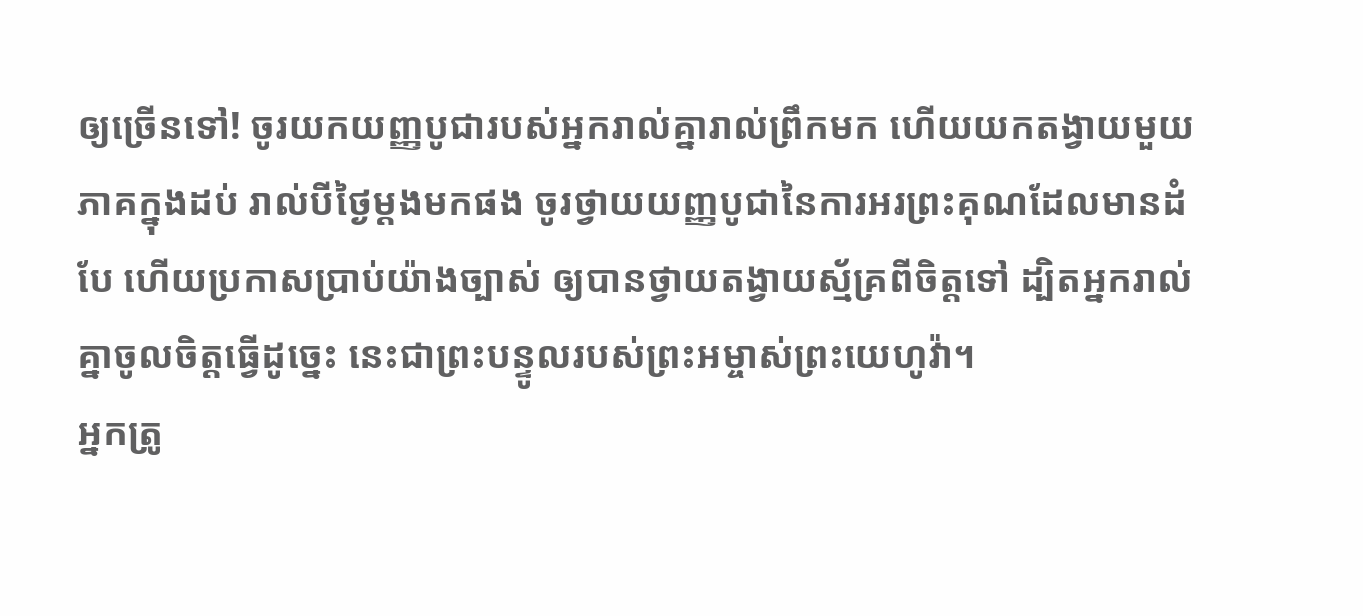ឲ្យច្រើនទៅ! ចូរយកយញ្ញបូជារបស់អ្នករាល់គ្នារាល់ព្រឹកមក ហើយយកតង្វាយមួយភាគក្នុងដប់ រាល់បីថ្ងៃម្ដងមកផង ចូរថ្វាយយញ្ញបូជានៃការអរព្រះគុណដែលមានដំបែ ហើយប្រកាសប្រាប់យ៉ាងច្បាស់ ឲ្យបានថ្វាយតង្វាយស្ម័គ្រពីចិត្តទៅ ដ្បិតអ្នករាល់គ្នាចូលចិត្តធ្វើដូច្នេះ នេះជាព្រះបន្ទូលរបស់ព្រះអម្ចាស់ព្រះយេហូវ៉ា។
អ្នកត្រូ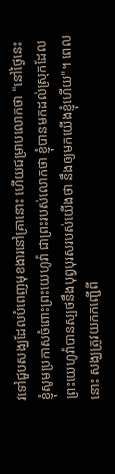វទៅជួបសង្ឃដែលបំពេញមុខងារនៅគ្រានោះ ហើយជម្រាបលោកថា "នៅថ្ងៃនេះ ខ្ញុំសូមប្រកាសចំពោះព្រះយេហូវ៉ា ជាព្រះរបស់លោកថា ខ្ញុំបានមកដល់ស្រុកដែលព្រះយេហូវ៉ាបានស្បថនឹងបុព្វបុរសរបស់យើងថា នឹងឲ្យមកយើងខ្ញុំហើយ"។ ពេលនោះ សង្ឃត្រូវយកកញ្ជើពី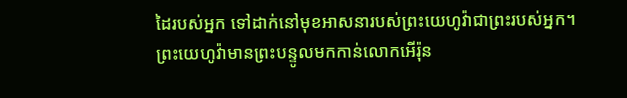ដៃរបស់អ្នក ទៅដាក់នៅមុខអាសនារបស់ព្រះយេហូវ៉ាជាព្រះរបស់អ្នក។
ព្រះយេហូវ៉ាមានព្រះបន្ទូលមកកាន់លោកអើរ៉ុន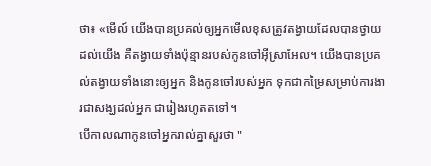ថា៖ «មើល៍ យើងបានប្រគល់ឲ្យអ្នកមើលខុសត្រូវតង្វាយដែលបានថ្វាយដល់យើង គឺតង្វាយទាំងប៉ុន្មានរបស់កូនចៅអ៊ីស្រាអែល។ យើងបានប្រគល់តង្វាយទាំងនោះឲ្យអ្នក និងកូនចៅរបស់អ្នក ទុកជាកម្រៃសម្រាប់ការងារជាសង្ឃដល់អ្នក ជារៀងរហូតតទៅ។
បើកាលណាកូនចៅអ្នករាល់គ្នាសួរថា "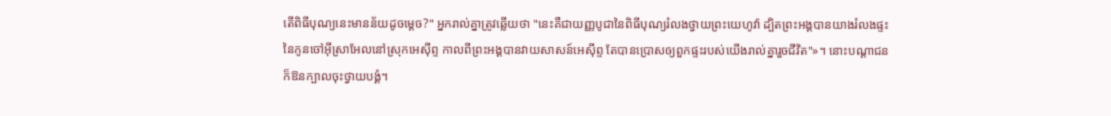តើពិធីបុណ្យនេះមានន័យដូចម្តេច?" អ្នករាល់គ្នាត្រូវឆ្លើយថា "នេះគឺជាយញ្ញបូជានៃពិធីបុណ្យរំលងថ្វាយព្រះយេហូវ៉ា ដ្បិតព្រះអង្គបានយាងរំលងផ្ទះនៃកូនចៅអ៊ីស្រាអែលនៅស្រុកអេស៊ីព្ទ កាលពីព្រះអង្គបានវាយសាសន៍អេស៊ីព្ទ តែបានប្រោសឲ្យពួកផ្ទះរបស់យើងរាល់គ្នារួចជីវិត"»។ នោះបណ្ដាជនក៏ឱនក្បាលចុះថ្វាយបង្គំ។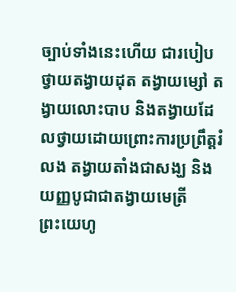ច្បាប់ទាំងនេះហើយ ជារបៀបថ្វាយតង្វាយដុត តង្វាយម្សៅ តង្វាយលោះបាប និងតង្វាយដែលថ្វាយដោយព្រោះការប្រព្រឹត្តរំលង តង្វាយតាំងជាសង្ឃ និងយញ្ញបូជាជាតង្វាយមេត្រី
ព្រះយេហូ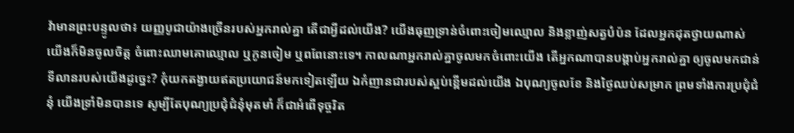វ៉ាមានព្រះបន្ទូលថា៖ យញ្ញបូជាយ៉ាងច្រើនរបស់អ្នករាល់គ្នា តើជាអ្វីដល់យើង? យើងធុញទ្រាន់ចំពោះចៀមឈ្មោល និងខ្លាញ់សត្វបំប៉ន ដែលអ្នកដុតថ្វាយណាស់ យើងក៏មិនចូលចិត្ត ចំពោះឈាមគោឈ្មោល ឬកូនចៀម ឬពពែនោះទេ។ កាលណាអ្នករាល់គ្នាចូលមកចំពោះយើង តើអ្នកណាបានបង្គាប់អ្នករាល់គ្នា ឲ្យចូលមកជាន់ទីលានរបស់យើងដូច្នេះ? កុំយកតង្វាយឥតប្រយោជន៍មកទៀតឡើយ ឯកំញានជារបស់ស្អប់ខ្ពើមដល់យើង ឯបុណ្យចូលខែ និងថ្ងៃឈប់សម្រាក ព្រមទាំងការប្រជុំជំនុំ យើងទ្រាំមិនបានទេ សូម្បីតែបុណ្យប្រជុំជំនុំមុតមាំ ក៏ជាអំពើទុច្ចរិត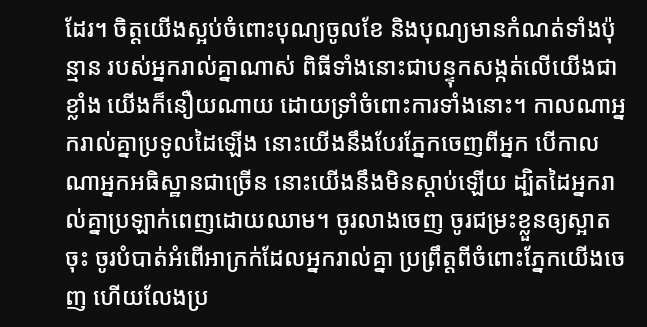ដែរ។ ចិត្តយើងស្អប់ចំពោះបុណ្យចូលខែ និងបុណ្យមានកំណត់ទាំងប៉ុន្មាន របស់អ្នករាល់គ្នាណាស់ ពិធីទាំងនោះជាបន្ទុកសង្កត់លើយើងជាខ្លាំង យើងក៏នឿយណាយ ដោយទ្រាំចំពោះការទាំងនោះ។ កាលណាអ្នករាល់គ្នាប្រទូលដៃឡើង នោះយើងនឹងបែរភ្នែកចេញពីអ្នក បើកាលណាអ្នកអធិស្ឋានជាច្រើន នោះយើងនឹងមិនស្តាប់ឡើយ ដ្បិតដៃអ្នករាល់គ្នាប្រឡាក់ពេញដោយឈាម។ ចូរលាងចេញ ចូរជម្រះខ្លួនឲ្យស្អាតចុះ ចូរបំបាត់អំពើអាក្រក់ដែលអ្នករាល់គ្នា ប្រព្រឹត្តពីចំពោះភ្នែកយើងចេញ ហើយលែងប្រ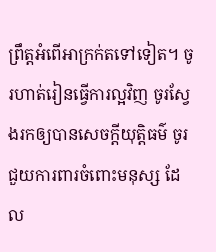ព្រឹត្តអំពើអាក្រក់តទៅទៀត។ ចូរហាត់រៀនធ្វើការល្អវិញ ចូរស្វែងរកឲ្យបានសេចក្ដីយុត្តិធម៌ ចូរជួយការពារចំពោះមនុស្ស ដែល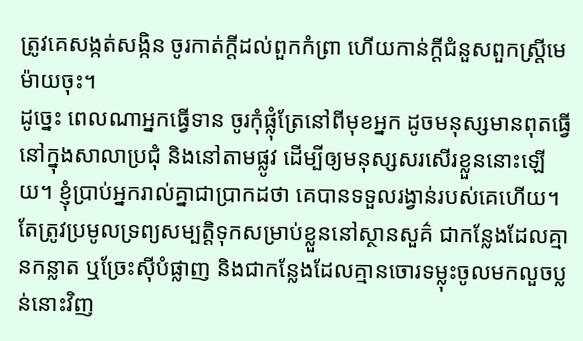ត្រូវគេសង្កត់សង្កិន ចូរកាត់ក្តីដល់ពួកកំព្រា ហើយកាន់ក្តីជំនួសពួកស្ត្រីមេម៉ាយចុះ។
ដូច្នេះ ពេលណាអ្នកធ្វើទាន ចូរកុំផ្លុំត្រែនៅពីមុខអ្នក ដូចមនុស្សមានពុតធ្វើនៅក្នុងសាលាប្រជុំ និងនៅតាមផ្លូវ ដើម្បីឲ្យមនុស្សសរសើរខ្លួននោះឡើយ។ ខ្ញុំប្រាប់អ្នករាល់គ្នាជាប្រាកដថា គេបានទទួលរង្វាន់របស់គេហើយ។ តែត្រូវប្រមូលទ្រព្យសម្បត្តិទុកសម្រាប់ខ្លួននៅស្ថានសួគ៌ ជាកន្លែងដែលគ្មានកន្លាត ឬច្រែះស៊ីបំផ្លាញ និងជាកន្លែងដែលគ្មានចោរទម្លុះចូលមកលួចប្លន់នោះវិញ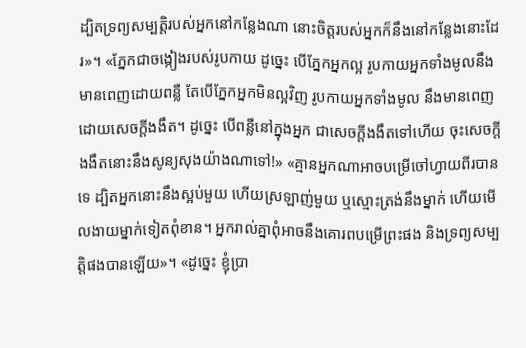ដ្បិតទ្រព្យសម្បត្តិរបស់អ្នកនៅកន្លែងណា នោះចិត្តរបស់អ្នកក៏នឹងនៅកន្លែងនោះដែរ»។ «ភ្នែកជាចង្កៀងរបស់រូបកាយ ដូច្នេះ បើភ្នែកអ្នកល្អ រូបកាយអ្នកទាំងមូលនឹងមានពេញដោយពន្លឺ តែបើភ្នែកអ្នកមិនល្អវិញ រូបកាយអ្នកទាំងមូល នឹងមានពេញដោយសេចក្តីងងឹត។ ដូច្នេះ បើពន្លឺនៅក្នុងអ្នក ជាសេចក្តីងងឹតទៅហើយ ចុះសេចក្តីងងឹតនោះនឹងសូន្យសុងយ៉ាងណាទៅ!» «គ្មានអ្នកណាអាចបម្រើចៅហ្វាយពីរបានទេ ដ្បិតអ្នកនោះនឹងស្អប់មួយ ហើយស្រឡាញ់មួយ ឬស្មោះត្រង់នឹងម្នាក់ ហើយមើលងាយម្នាក់ទៀតពុំខាន។ អ្នករាល់គ្នាពុំអាចនឹងគោរពបម្រើព្រះផង និងទ្រព្យសម្បត្តិផងបានឡើយ»។ «ដូច្នេះ ខ្ញុំប្រា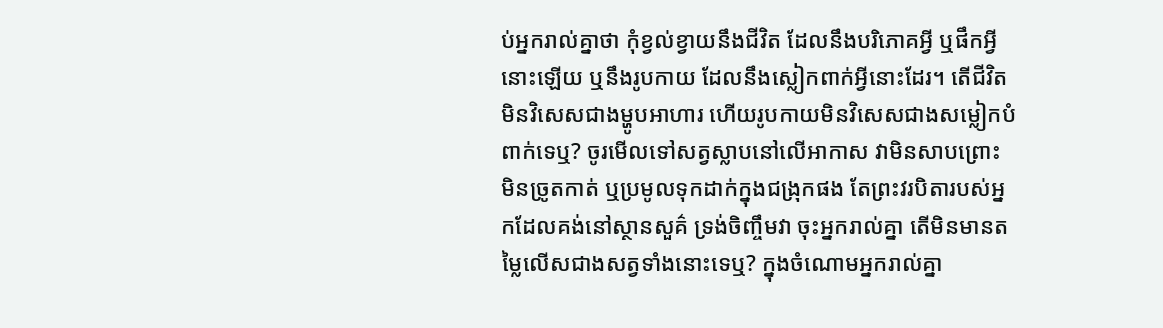ប់អ្នករាល់គ្នាថា កុំខ្វល់ខ្វាយនឹងជីវិត ដែលនឹងបរិភោគអ្វី ឬផឹកអ្វីនោះឡើយ ឬនឹងរូបកាយ ដែលនឹងស្លៀកពាក់អ្វីនោះដែរ។ តើជីវិតមិនវិសេសជាងម្ហូបអាហារ ហើយរូបកាយមិនវិសេសជាងសម្លៀកបំពាក់ទេឬ? ចូរមើលទៅសត្វស្លាបនៅលើអាកាស វាមិនសាបព្រោះ មិនច្រូតកាត់ ឬប្រមូលទុកដាក់ក្នុងជង្រុកផង តែព្រះវរបិតារបស់អ្នកដែលគង់នៅស្ថានសួគ៌ ទ្រង់ចិញ្ចឹមវា ចុះអ្នករាល់គ្នា តើមិនមានតម្លៃលើសជាងសត្វទាំងនោះទេឬ? ក្នុងចំណោមអ្នករាល់គ្នា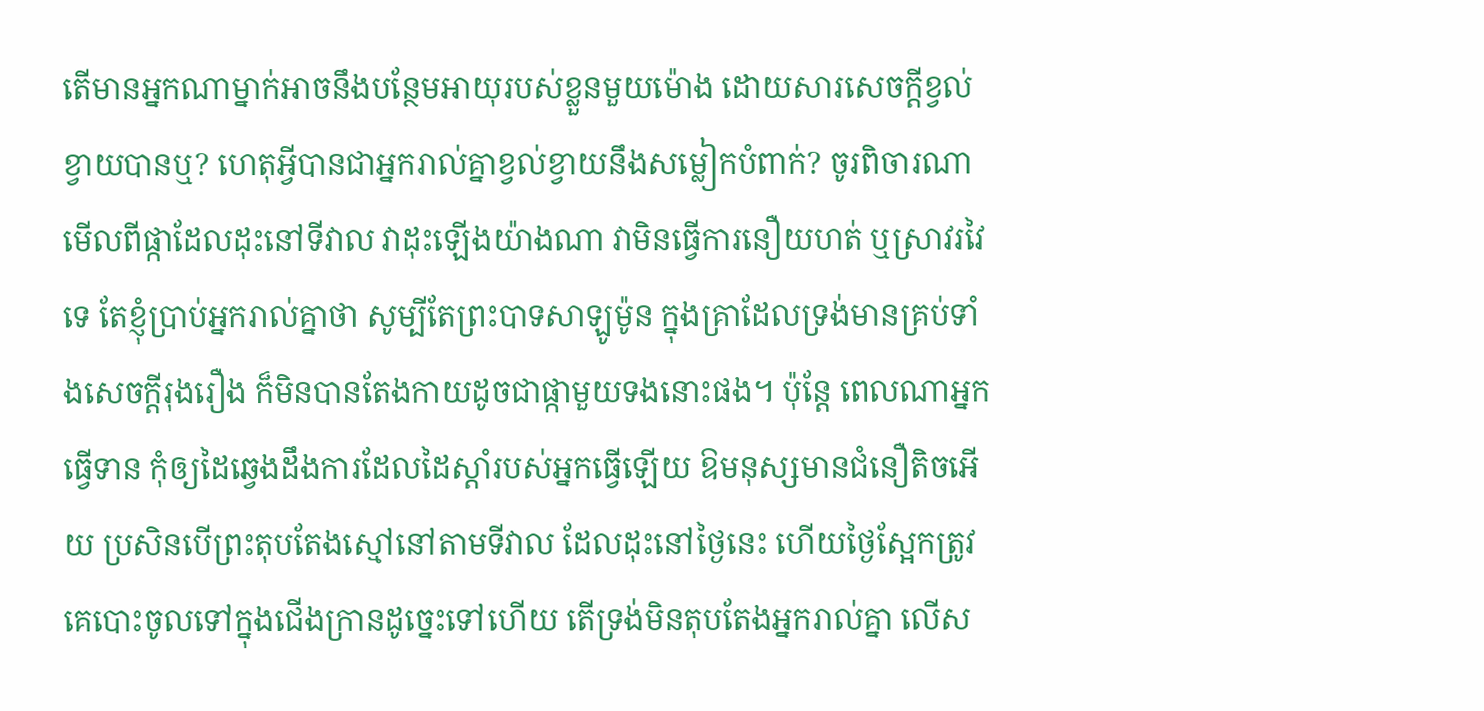តើមានអ្នកណាម្នាក់អាចនឹងបន្ថែមអាយុរបស់ខ្លួនមួយម៉ោង ដោយសារសេចក្តីខ្វល់ខ្វាយបានឬ? ហេតុអ្វីបានជាអ្នករាល់គ្នាខ្វល់ខ្វាយនឹងសម្លៀកបំពាក់? ចូរពិចារណាមើលពីផ្កាដែលដុះនៅទីវាល វាដុះឡើងយ៉ាងណា វាមិនធ្វើការនឿយហត់ ឬស្រាវរវៃទេ តែខ្ញុំប្រាប់អ្នករាល់គ្នាថា សូម្បីតែព្រះបាទសាឡូម៉ូន ក្នុងគ្រាដែលទ្រង់មានគ្រប់ទាំងសេចក្តីរុងរឿង ក៏មិនបានតែងកាយដូចជាផ្កាមួយទងនោះផង។ ប៉ុន្តែ ពេលណាអ្នកធ្វើទាន កុំឲ្យដៃឆ្វេងដឹងការដែលដៃស្តាំរបស់អ្នកធ្វើឡើយ ឱមនុស្សមានជំនឿតិចអើយ ប្រសិនបើព្រះតុបតែងស្មៅនៅតាមទីវាល ដែលដុះនៅថ្ងៃនេះ ហើយថ្ងៃស្អែកត្រូវគេបោះចូលទៅក្នុងជើងក្រានដូច្នេះទៅហើយ តើទ្រង់មិនតុបតែងអ្នករាល់គ្នា លើស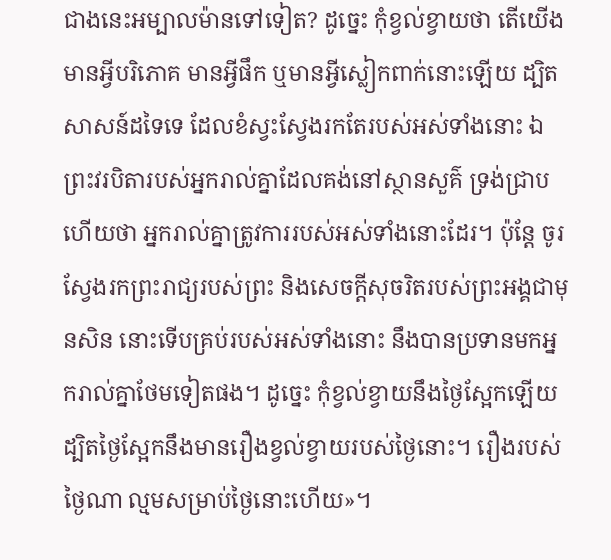ជាងនេះអម្បាលម៉ានទៅទៀត? ដូច្នេះ កុំខ្វល់ខ្វាយថា តើយើងមានអ្វីបរិភោគ មានអ្វីផឹក ឬមានអ្វីស្លៀកពាក់នោះឡើយ ដ្បិតសាសន៍ដទៃទេ ដែលខំស្វះស្វែងរកតែរបស់អស់ទាំងនោះ ឯព្រះវរបិតារបស់អ្នករាល់គ្នាដែលគង់នៅស្ថានសួគ៌ ទ្រង់ជ្រាបហើយថា អ្នករាល់គ្នាត្រូវការរបស់អស់ទាំងនោះដែរ។ ប៉ុន្តែ ចូរស្វែងរកព្រះរាជ្យរបស់ព្រះ និងសេចក្តីសុចរិតរបស់ព្រះអង្គជាមុនសិន នោះទើបគ្រប់របស់អស់ទាំងនោះ នឹងបានប្រទានមកអ្នករាល់គ្នាថែមទៀតផង។ ដូច្នេះ កុំខ្វល់ខ្វាយនឹងថ្ងៃស្អែកឡើយ ដ្បិតថ្ងៃស្អែកនឹងមានរឿងខ្វល់ខ្វាយរបស់ថ្ងៃនោះ។ រឿងរបស់ថ្ងៃណា ល្មមសម្រាប់ថ្ងៃនោះហើយ»។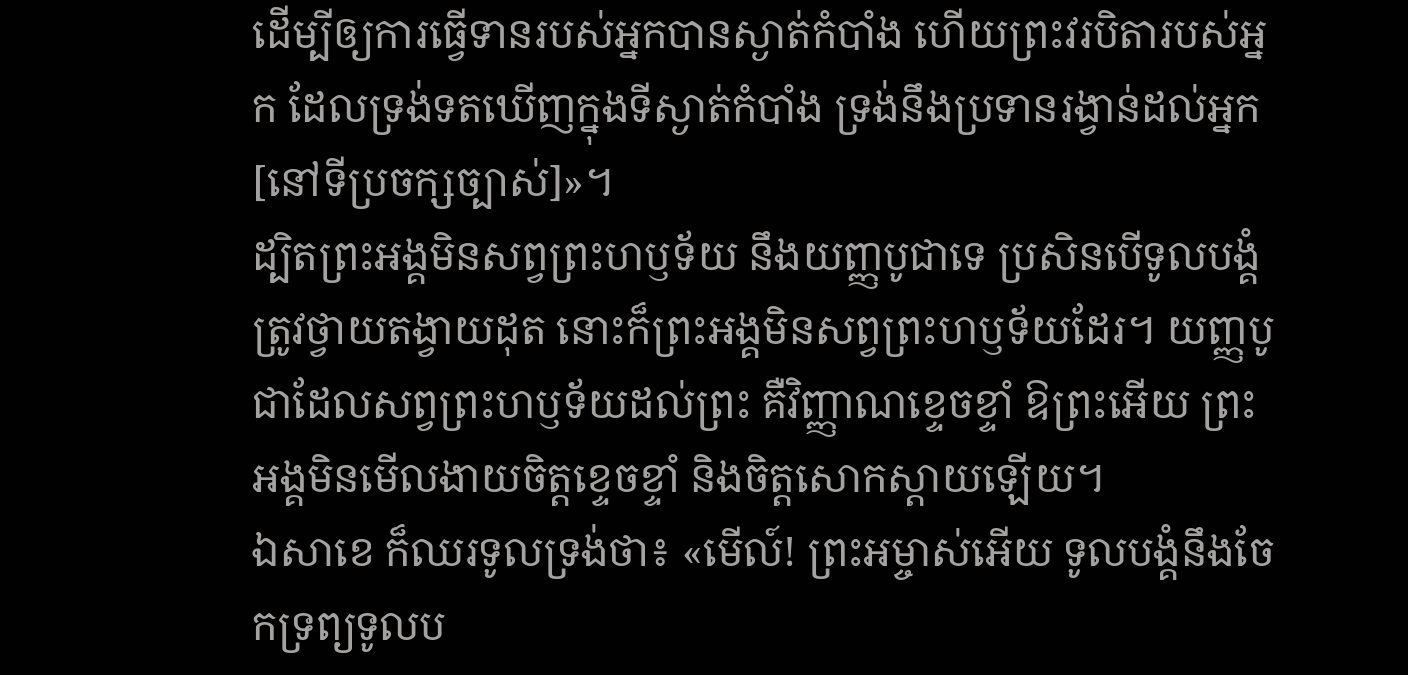ដើម្បីឲ្យការធ្វើទានរបស់អ្នកបានស្ងាត់កំបាំង ហើយព្រះវរបិតារបស់អ្នក ដែលទ្រង់ទតឃើញក្នុងទីស្ងាត់កំបាំង ទ្រង់នឹងប្រទានរង្វាន់ដល់អ្នក[នៅទីប្រចក្សច្បាស់]»។
ដ្បិតព្រះអង្គមិនសព្វព្រះហឫទ័យ នឹងយញ្ញបូជាទេ ប្រសិនបើទូលបង្គំត្រូវថ្វាយតង្វាយដុត នោះក៏ព្រះអង្គមិនសព្វព្រះហឫទ័យដែរ។ យញ្ញបូជាដែលសព្វព្រះហឫទ័យដល់ព្រះ គឺវិញ្ញាណខ្ទេចខ្ទាំ ឱព្រះអើយ ព្រះអង្គមិនមើលងាយចិត្តខ្ទេចខ្ទាំ និងចិត្តសោកស្ដាយឡើយ។
ឯសាខេ ក៏ឈរទូលទ្រង់ថា៖ «មើល៍! ព្រះអម្ចាស់អើយ ទូលបង្គំនឹងចែកទ្រព្យទូលប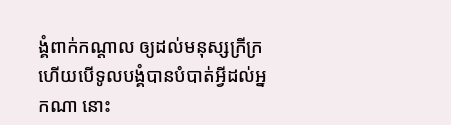ង្គំពាក់កណ្តាល ឲ្យដល់មនុស្សក្រីក្រ ហើយបើទូលបង្គំបានបំបាត់អ្វីដល់អ្នកណា នោះ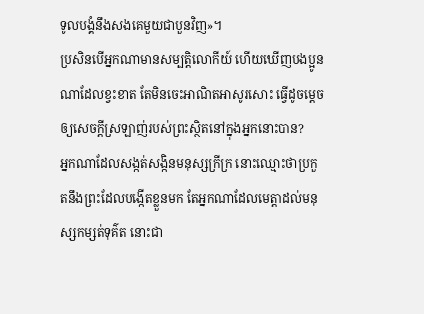ទូលបង្គំនឹងសងគេមួយជាបួនវិញ»។
ប្រសិនបើអ្នកណាមានសម្បត្តិលោកីយ៍ ហើយឃើញបងប្អូនណាដែលខ្វះខាត តែមិនចេះអាណិតអាសូរសោះ ធ្វើដូចម្តេចឲ្យសេចក្ដីស្រឡាញ់របស់ព្រះស្ថិតនៅក្នុងអ្នកនោះបាន?
អ្នកណាដែលសង្កត់សង្កិនមនុស្សក្រីក្រ នោះឈ្មោះថាប្រកួតនឹងព្រះដែលបង្កើតខ្លួនមក តែអ្នកណាដែលមេត្តាដល់មនុស្សកម្សត់ទុគ៌ត នោះជា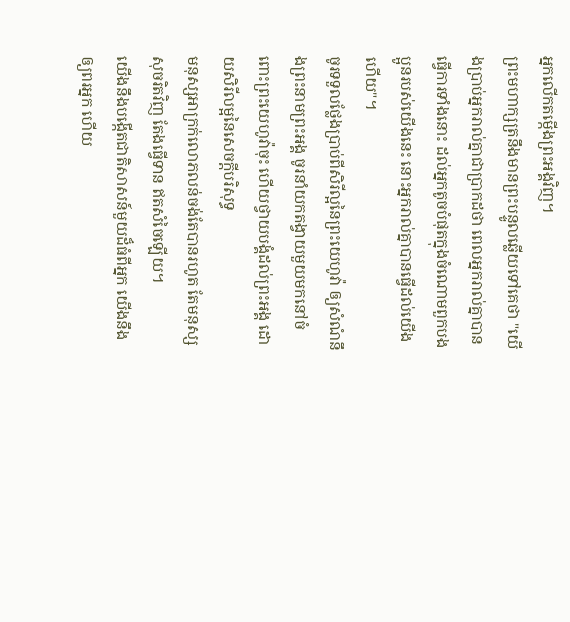អ្នកលើកតម្កើងព្រះអង្គវិញ។
ព្រះមហាក្សត្រនឹងមានព្រះបន្ទូលឆ្លើយទៅគេថា "យើងប្រាប់អ្នករាល់គ្នាជាប្រាកដថា ពេលអ្នករាល់គ្នាបានធ្វើការទាំងនោះ ដល់អ្នកតូចបំផុតក្នុងចំណោមពួកបងប្អូនរបស់យើងនេះ នោះអ្នករាល់គ្នាបានធ្វើដល់យើងហើយ"។
ចូរទទួលថ្លែងប្រាប់ពីសិរីល្អនៃព្រះយេហូវ៉ា ឲ្យសំណំនឹងព្រះនាមព្រះអង្គ ចូរនាំយកតង្វាយមួយមកនៅចំពោះព្រះយេហូវ៉ាចុះ ហើយថ្វាយបង្គំដល់ព្រះអង្គ ដោយសិរីលម្អនៃសេចក្ដីបរិសុទ្ធ
មនុស្សអាក្រក់លោភលន់ចង់តែបានរហូត តែមនុស្សសុចរិតវិញ តែងធ្វើទាន ឥតសំចៃឡើយ។
យើងនឹងបង្កើតជាតិសាសន៍មួយដ៏ធំពីអ្នក យើងនឹងឲ្យពរអ្នក ហើយ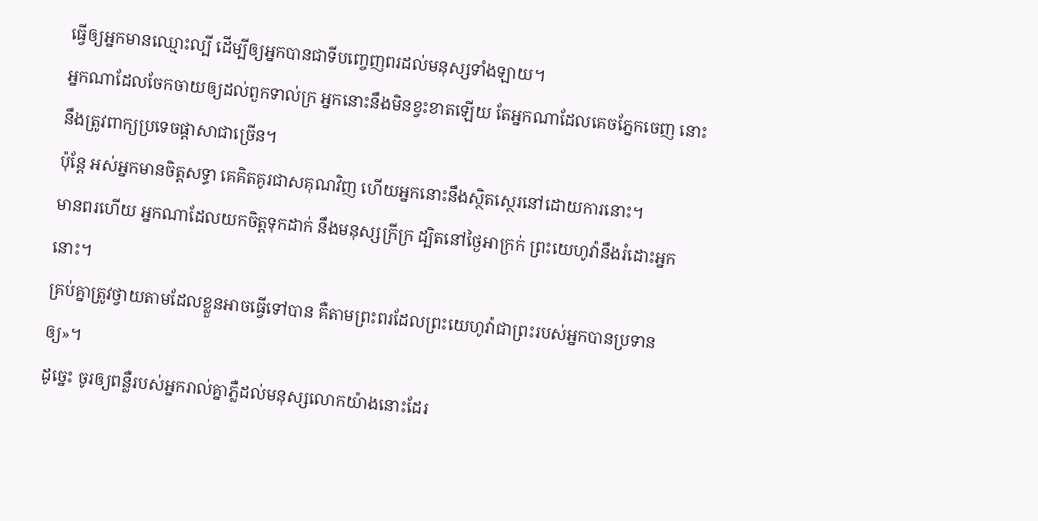ធ្វើឲ្យអ្នកមានឈ្មោះល្បី ដើម្បីឲ្យអ្នកបានជាទីបញ្ចេញពរដល់មនុស្សទាំងឡាយ។
អ្នកណាដែលចែកចាយឲ្យដល់ពួកទាល់ក្រ អ្នកនោះនឹងមិនខ្វះខាតឡើយ តែអ្នកណាដែលគេចភ្នែកចេញ នោះនឹងត្រូវពាក្យប្រទេចផ្ដាសាជាច្រើន។
ប៉ុន្តែ អស់អ្នកមានចិត្តសទ្ធា គេគិតគូរជាសគុណវិញ ហើយអ្នកនោះនឹងស្ថិតស្ថេរនៅដោយការនោះ។
មានពរហើយ អ្នកណាដែលយកចិត្តទុកដាក់ នឹងមនុស្សក្រីក្រ ដ្បិតនៅថ្ងៃអាក្រក់ ព្រះយេហូវ៉ានឹងរំដោះអ្នកនោះ។
គ្រប់គ្នាត្រូវថ្វាយតាមដែលខ្លួនអាចធ្វើទៅបាន គឺតាមព្រះពរដែលព្រះយេហូវ៉ាជាព្រះរបស់អ្នកបានប្រទានឲ្យ»។
ដូច្នេះ ចូរឲ្យពន្លឺរបស់អ្នករាល់គ្នាភ្លឺដល់មនុស្សលោកយ៉ាងនោះដែរ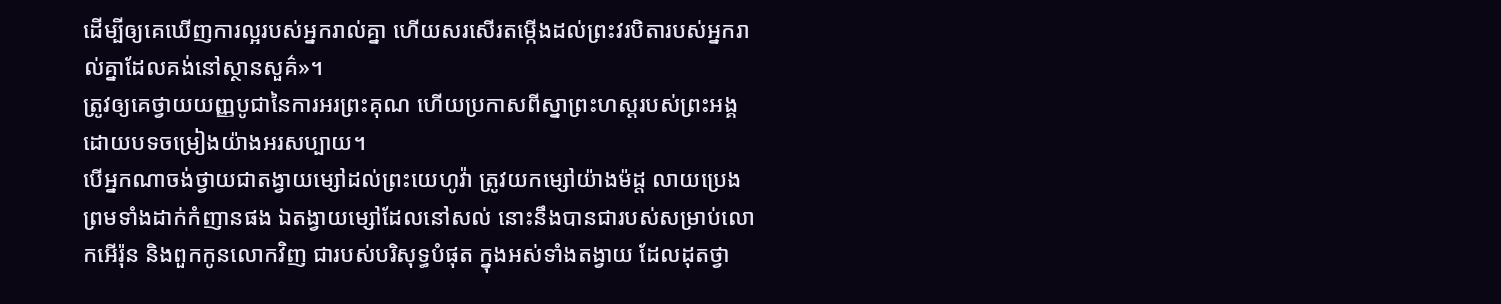ដើម្បីឲ្យគេឃើញការល្អរបស់អ្នករាល់គ្នា ហើយសរសើរតម្កើងដល់ព្រះវរបិតារបស់អ្នករាល់គ្នាដែលគង់នៅស្ថានសួគ៌»។
ត្រូវឲ្យគេថ្វាយយញ្ញបូជានៃការអរព្រះគុណ ហើយប្រកាសពីស្នាព្រះហស្ដរបស់ព្រះអង្គ ដោយបទចម្រៀងយ៉ាងអរសប្បាយ។
បើអ្នកណាចង់ថ្វាយជាតង្វាយម្សៅដល់ព្រះយេហូវ៉ា ត្រូវយកម្សៅយ៉ាងម៉ដ្ត លាយប្រេង ព្រមទាំងដាក់កំញានផង ឯតង្វាយម្សៅដែលនៅសល់ នោះនឹងបានជារបស់សម្រាប់លោកអើរ៉ុន និងពួកកូនលោកវិញ ជារបស់បរិសុទ្ធបំផុត ក្នុងអស់ទាំងតង្វាយ ដែលដុតថ្វា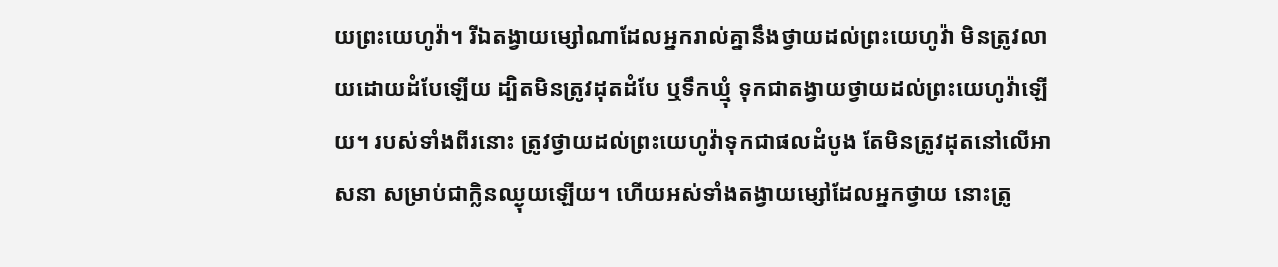យព្រះយេហូវ៉ា។ រីឯតង្វាយម្សៅណាដែលអ្នករាល់គ្នានឹងថ្វាយដល់ព្រះយេហូវ៉ា មិនត្រូវលាយដោយដំបែឡើយ ដ្បិតមិនត្រូវដុតដំបែ ឬទឹកឃ្មុំ ទុកជាតង្វាយថ្វាយដល់ព្រះយេហូវ៉ាឡើយ។ របស់ទាំងពីរនោះ ត្រូវថ្វាយដល់ព្រះយេហូវ៉ាទុកជាផលដំបូង តែមិនត្រូវដុតនៅលើអាសនា សម្រាប់ជាក្លិនឈ្ងុយឡើយ។ ហើយអស់ទាំងតង្វាយម្សៅដែលអ្នកថ្វាយ នោះត្រូ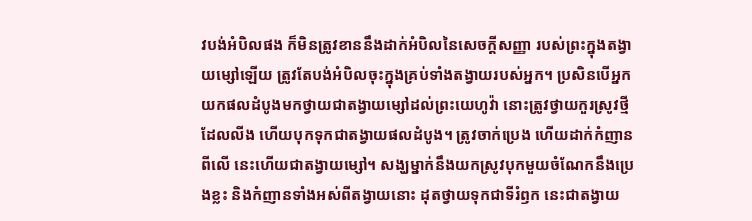វបង់អំបិលផង ក៏មិនត្រូវខាននឹងដាក់អំបិលនៃសេចក្ដីសញ្ញា របស់ព្រះក្នុងតង្វាយម្សៅឡើយ ត្រូវតែបង់អំបិលចុះក្នុងគ្រប់ទាំងតង្វាយរបស់អ្នក។ ប្រសិនបើអ្នកយកផលដំបូងមកថ្វាយជាតង្វាយម្សៅដល់ព្រះយេហូវ៉ា នោះត្រូវថ្វាយកួរស្រូវថ្មីដែលលីង ហើយបុកទុកជាតង្វាយផលដំបូង។ ត្រូវចាក់ប្រេង ហើយដាក់កំញានពីលើ នេះហើយជាតង្វាយម្សៅ។ សង្ឃម្នាក់នឹងយកស្រូវបុកមួយចំណែកនឹងប្រេងខ្លះ និងកំញានទាំងអស់ពីតង្វាយនោះ ដុតថ្វាយទុកជាទីរំឭក នេះជាតង្វាយ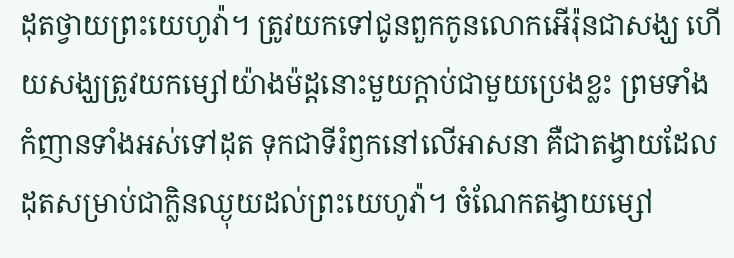ដុតថ្វាយព្រះយេហូវ៉ា។ ត្រូវយកទៅជូនពួកកូនលោកអើរ៉ុនជាសង្ឃ ហើយសង្ឃត្រូវយកម្សៅយ៉ាងម៉ដ្តនោះមួយក្តាប់ជាមួយប្រេងខ្លះ ព្រមទាំងកំញានទាំងអស់ទៅដុត ទុកជាទីរំឭកនៅលើអាសនា គឺជាតង្វាយដែលដុតសម្រាប់ជាក្លិនឈ្ងុយដល់ព្រះយេហូវ៉ា។ ចំណែកតង្វាយម្សៅ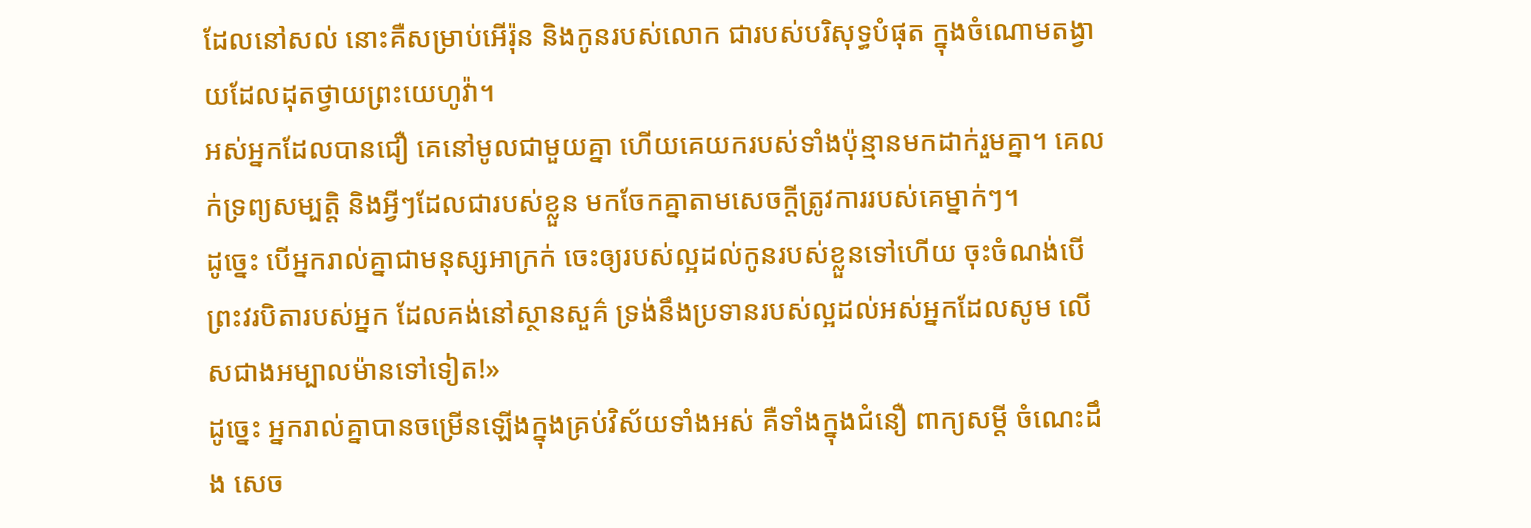ដែលនៅសល់ នោះគឺសម្រាប់អើរ៉ុន និងកូនរបស់លោក ជារបស់បរិសុទ្ធបំផុត ក្នុងចំណោមតង្វាយដែលដុតថ្វាយព្រះយេហូវ៉ា។
អស់អ្នកដែលបានជឿ គេនៅមូលជាមួយគ្នា ហើយគេយករបស់ទាំងប៉ុន្មានមកដាក់រួមគ្នា។ គេលក់ទ្រព្យសម្បត្តិ និងអ្វីៗដែលជារបស់ខ្លួន មកចែកគ្នាតាមសេចក្ដីត្រូវការរបស់គេម្នាក់ៗ។
ដូច្នេះ បើអ្នករាល់គ្នាជាមនុស្សអាក្រក់ ចេះឲ្យរបស់ល្អដល់កូនរបស់ខ្លួនទៅហើយ ចុះចំណង់បើព្រះវរបិតារបស់អ្នក ដែលគង់នៅស្ថានសួគ៌ ទ្រង់នឹងប្រទានរបស់ល្អដល់អស់អ្នកដែលសូម លើសជាងអម្បាលម៉ានទៅទៀត!»
ដូច្នេះ អ្នករាល់គ្នាបានចម្រើនឡើងក្នុងគ្រប់វិស័យទាំងអស់ គឺទាំងក្នុងជំនឿ ពាក្យសម្ដី ចំណេះដឹង សេច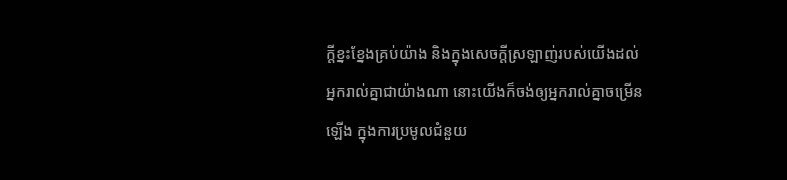ក្តីខ្នះខ្នែងគ្រប់យ៉ាង និងក្នុងសេចក្តីស្រឡាញ់របស់យើងដល់អ្នករាល់គ្នាជាយ៉ាងណា នោះយើងក៏ចង់ឲ្យអ្នករាល់គ្នាចម្រើនឡើង ក្នុងការប្រមូលជំនួយ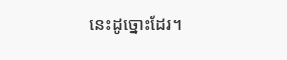នេះដូច្នោះដែរ។